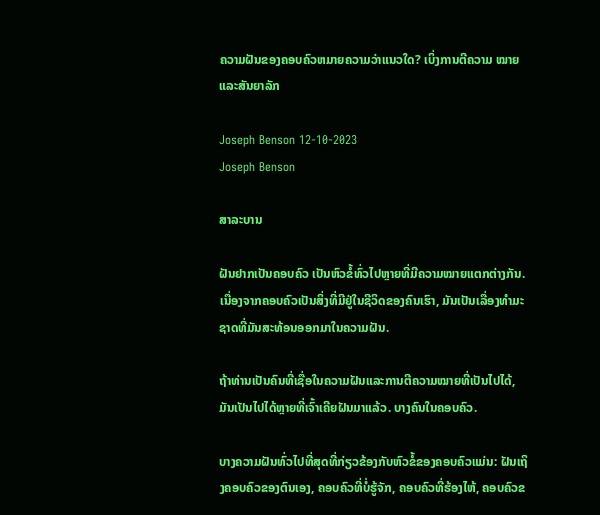ຄວາມຝັນຂອງຄອບຄົວຫມາຍຄວາມວ່າແນວໃດ? ເບິ່ງການຕີຄວາມ ໝາຍ ແລະສັນຍາລັກ

Joseph Benson 12-10-2023
Joseph Benson

ສາລະບານ

ຝັນຢາກເປັນຄອບຄົວ ເປັນຫົວຂໍ້ທົ່ວໄປຫຼາຍທີ່ມີຄວາມໝາຍແຕກຕ່າງກັນ. ເນື່ອງຈາກຄອບຄົວເປັນສິ່ງທີ່ມີຢູ່ໃນຊີວິດຂອງຄົນເຮົາ, ມັນເປັນເລື່ອງທໍາມະຊາດທີ່ມັນສະທ້ອນອອກມາໃນຄວາມຝັນ.

ຖ້າທ່ານເປັນຄົນທີ່ເຊື່ອໃນຄວາມຝັນແລະການຕີຄວາມໝາຍທີ່ເປັນໄປໄດ້, ມັນເປັນໄປໄດ້ຫຼາຍທີ່ເຈົ້າເຄີຍຝັນມາແລ້ວ. ບາງຄົນໃນຄອບຄົວ.

ບາງຄວາມຝັນທົ່ວໄປທີ່ສຸດທີ່ກ່ຽວຂ້ອງກັບຫົວຂໍ້ຂອງຄອບຄົວແມ່ນ: ຝັນເຖິງຄອບຄົວຂອງຕົນເອງ, ຄອບຄົວທີ່ບໍ່ຮູ້ຈັກ, ຄອບຄົວທີ່ຮ້ອງໄຫ້, ຄອບຄົວຂ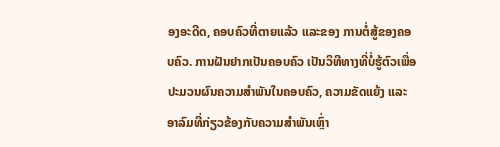ອງອະດີດ, ຄອບຄົວທີ່ຕາຍແລ້ວ ແລະຂອງ ການຕໍ່ສູ້ຂອງຄອບຄົວ. ການຝັນຢາກເປັນຄອບຄົວ ເປັນວິທີທາງທີ່ບໍ່ຮູ້ຕົວເພື່ອປະມວນຜົນຄວາມສຳພັນໃນຄອບຄົວ, ຄວາມຂັດແຍ້ງ ແລະອາລົມທີ່ກ່ຽວຂ້ອງກັບຄວາມສຳພັນເຫຼົ່າ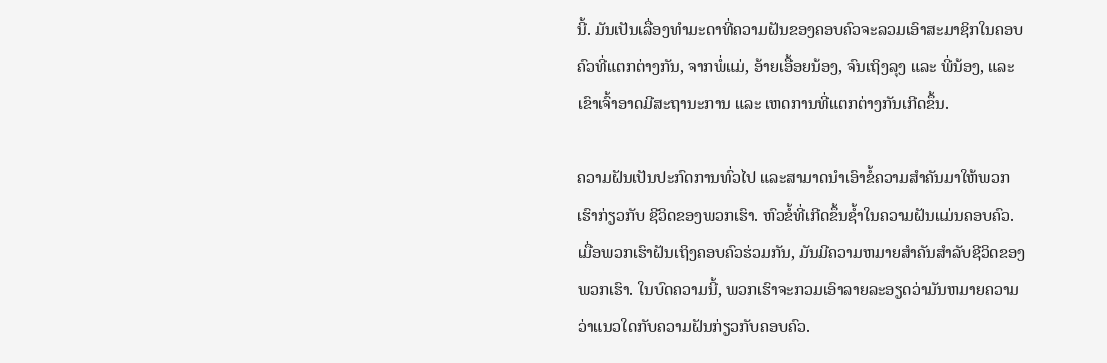ນີ້. ມັນເປັນເລື່ອງທຳມະດາທີ່ຄວາມຝັນຂອງຄອບຄົວຈະລວມເອົາສະມາຊິກໃນຄອບຄົວທີ່ແຕກຕ່າງກັນ, ຈາກພໍ່ແມ່, ອ້າຍເອື້ອຍນ້ອງ, ຈົນເຖິງລຸງ ແລະ ພີ່ນ້ອງ, ແລະ ເຂົາເຈົ້າອາດມີສະຖານະການ ແລະ ເຫດການທີ່ແຕກຕ່າງກັນເກີດຂຶ້ນ.

ຄວາມຝັນເປັນປະກົດການທົ່ວໄປ ແລະສາມາດນຳເອົາຂໍ້ຄວາມສຳຄັນມາໃຫ້ພວກເຮົາກ່ຽວກັບ ຊີວິດຂອງພວກເຮົາ. ຫົວຂໍ້ທີ່ເກີດຂຶ້ນຊ້ຳໃນຄວາມຝັນແມ່ນຄອບຄົວ. ເມື່ອພວກເຮົາຝັນເຖິງຄອບຄົວຮ່ວມກັນ, ມັນມີຄວາມຫມາຍສໍາຄັນສໍາລັບຊີວິດຂອງພວກເຮົາ. ໃນບົດຄວາມນີ້, ພວກເຮົາຈະກວມເອົາລາຍລະອຽດວ່າມັນຫມາຍຄວາມວ່າແນວໃດກັບຄວາມຝັນກ່ຽວກັບຄອບຄົວ.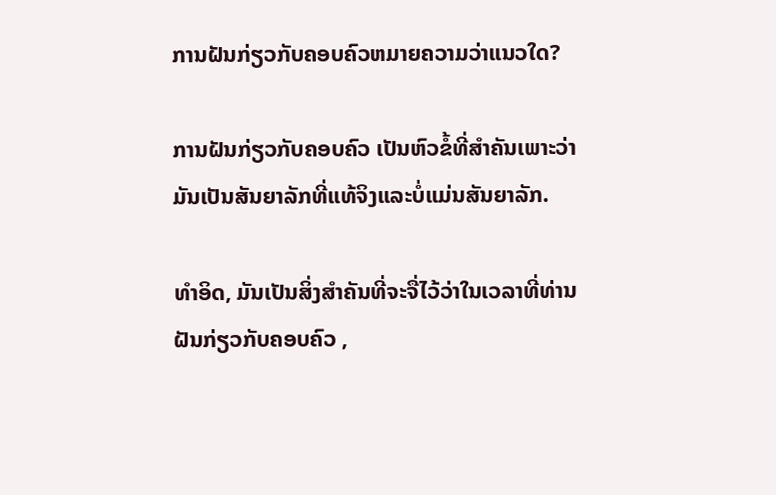ການຝັນກ່ຽວກັບຄອບຄົວຫມາຍຄວາມວ່າແນວໃດ?

ການຝັນກ່ຽວກັບຄອບຄົວ ເປັນຫົວຂໍ້ທີ່ສໍາຄັນເພາະວ່າມັນເປັນສັນຍາລັກທີ່ແທ້ຈິງແລະບໍ່ແມ່ນສັນຍາລັກ.

ທໍາອິດ, ມັນເປັນສິ່ງສໍາຄັນທີ່ຈະຈື່ໄວ້ວ່າໃນເວລາທີ່ທ່ານ ຝັນກ່ຽວກັບຄອບຄົວ ,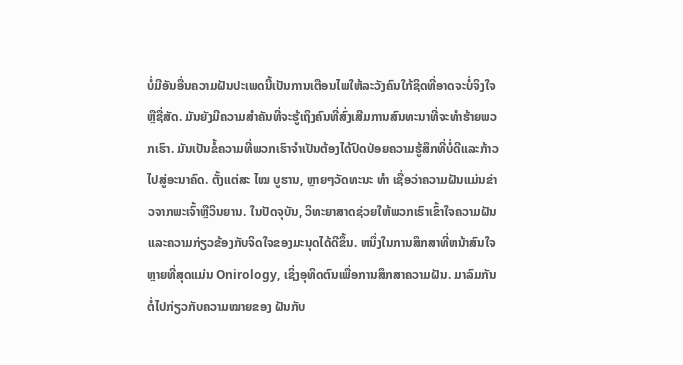ບໍ່ມີອັນອື່ນຄວາມຝັນປະເພດນີ້ເປັນການເຕືອນໄພໃຫ້ລະວັງຄົນໃກ້ຊິດທີ່ອາດຈະບໍ່ຈິງໃຈຫຼືຊື່ສັດ. ມັນຍັງມີຄວາມສໍາຄັນທີ່ຈະຮູ້ເຖິງຄົນທີ່ສົ່ງເສີມການສົນທະນາທີ່ຈະທໍາຮ້າຍພວກເຮົາ. ມັນເປັນຂໍ້ຄວາມທີ່ພວກເຮົາຈໍາເປັນຕ້ອງໄດ້ປົດປ່ອຍຄວາມຮູ້ສຶກທີ່ບໍ່ດີແລະກ້າວໄປສູ່ອະນາຄົດ. ຕັ້ງແຕ່ສະ ໄໝ ບູຮານ, ຫຼາຍໆວັດທະນະ ທຳ ເຊື່ອວ່າຄວາມຝັນແມ່ນຂ່າວຈາກພະເຈົ້າຫຼືວິນຍານ. ໃນປັດຈຸບັນ, ວິທະຍາສາດຊ່ວຍໃຫ້ພວກເຮົາເຂົ້າໃຈຄວາມຝັນແລະຄວາມກ່ຽວຂ້ອງກັບຈິດໃຈຂອງມະນຸດໄດ້ດີຂຶ້ນ. ຫນຶ່ງໃນການສຶກສາທີ່ຫນ້າສົນໃຈຫຼາຍທີ່ສຸດແມ່ນ Onirology, ເຊິ່ງອຸທິດຕົນເພື່ອການສຶກສາຄວາມຝັນ. ມາລົມກັນຕໍ່ໄປກ່ຽວກັບຄວາມໝາຍຂອງ ຝັນກັບ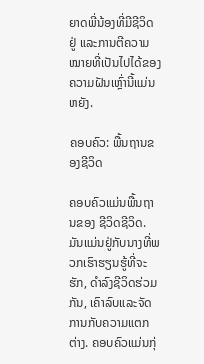ຍາດພີ່ນ້ອງທີ່ມີຊີວິດຢູ່ ແລະການຕີຄວາມໝາຍທີ່ເປັນໄປໄດ້ຂອງຄວາມຝັນເຫຼົ່ານີ້ແມ່ນຫຍັງ.

ຄອບຄົວ: ພື້ນຖານຂອງຊີວິດ

ຄອບຄົວແມ່ນພື້ນຖານຂອງ ຊີວິດຊີວິດ. ມັນແມ່ນຢູ່ກັບນາງທີ່ພວກເຮົາຮຽນຮູ້ທີ່ຈະຮັກ, ດໍາລົງຊີວິດຮ່ວມກັນ, ເຄົາລົບແລະຈັດການກັບຄວາມແຕກຕ່າງ. ຄອບຄົວແມ່ນກຸ່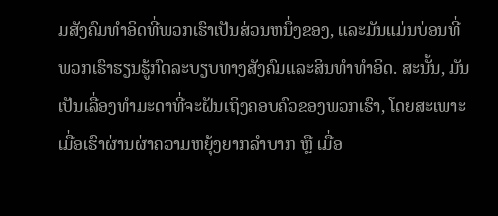ມສັງຄົມທໍາອິດທີ່ພວກເຮົາເປັນສ່ວນຫນຶ່ງຂອງ, ແລະມັນແມ່ນບ່ອນທີ່ພວກເຮົາຮຽນຮູ້ກົດລະບຽບທາງສັງຄົມແລະສິນທໍາທໍາອິດ. ສະນັ້ນ, ມັນເປັນເລື່ອງທຳມະດາທີ່ຈະຝັນເຖິງຄອບຄົວຂອງພວກເຮົາ, ໂດຍສະເພາະເມື່ອເຮົາຜ່ານຜ່າຄວາມຫຍຸ້ງຍາກລຳບາກ ຫຼື ເມື່ອ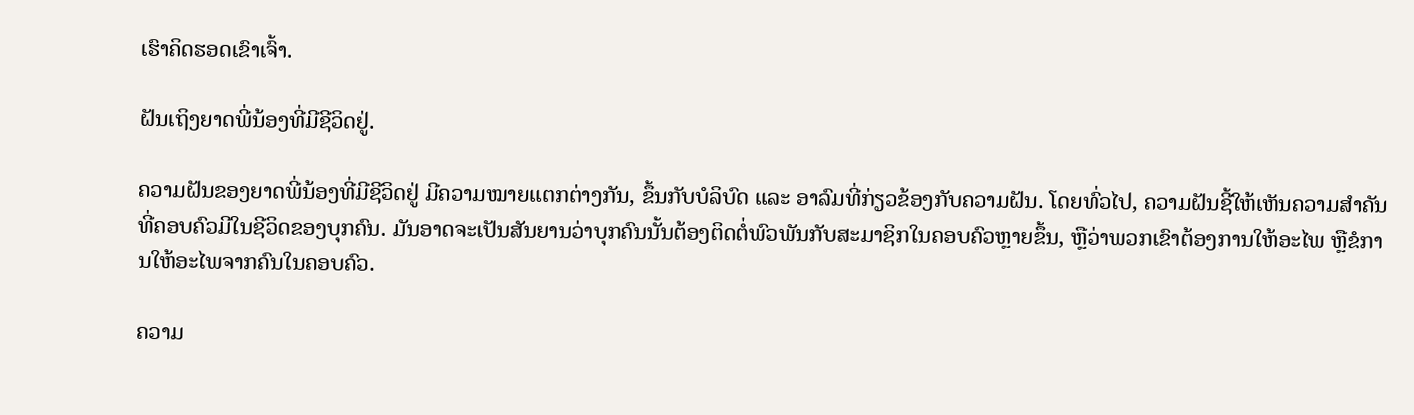ເຮົາຄິດຮອດເຂົາເຈົ້າ.

ຝັນເຖິງຍາດພີ່ນ້ອງທີ່ມີຊີວິດຢູ່.

ຄວາມຝັນຂອງຍາດພີ່ນ້ອງທີ່ມີຊີວິດຢູ່ ມີຄວາມໝາຍແຕກຕ່າງກັນ, ຂຶ້ນກັບບໍລິບົດ ແລະ ອາລົມທີ່ກ່ຽວຂ້ອງກັບຄວາມຝັນ. ໂດຍທົ່ວໄປ, ຄວາມຝັນຊີ້ໃຫ້ເຫັນຄວາມສໍາຄັນທີ່ຄອບຄົວມີໃນຊີວິດຂອງບຸກຄົນ. ມັນອາດຈະເປັນສັນຍານວ່າບຸກຄົນນັ້ນຕ້ອງຕິດຕໍ່ພົວພັນກັບສະມາຊິກໃນຄອບຄົວຫຼາຍຂຶ້ນ, ຫຼືວ່າພວກເຂົາຕ້ອງການໃຫ້ອະໄພ ຫຼືຂໍການໃຫ້ອະໄພຈາກຄົນໃນຄອບຄົວ.

ຄວາມ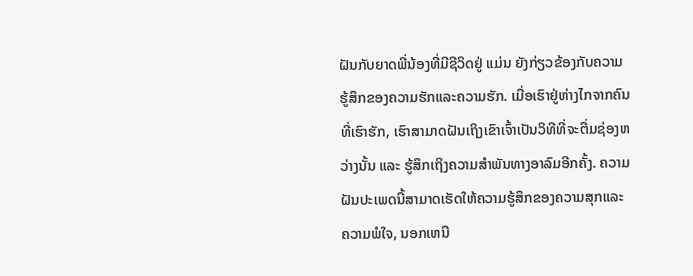ຝັນກັບຍາດພີ່ນ້ອງທີ່ມີຊີວິດຢູ່ ແມ່ນ ຍັງກ່ຽວຂ້ອງກັບຄວາມຮູ້ສຶກຂອງຄວາມຮັກແລະຄວາມຮັກ. ເມື່ອເຮົາຢູ່ຫ່າງໄກຈາກຄົນທີ່ເຮົາຮັກ, ເຮົາສາມາດຝັນເຖິງເຂົາເຈົ້າເປັນວິທີທີ່ຈະຕື່ມຊ່ອງຫວ່າງນັ້ນ ແລະ ຮູ້ສຶກເຖິງຄວາມສຳພັນທາງອາລົມອີກຄັ້ງ. ຄວາມຝັນປະເພດນີ້ສາມາດເຮັດໃຫ້ຄວາມຮູ້ສຶກຂອງຄວາມສຸກແລະຄວາມພໍໃຈ, ນອກເຫນື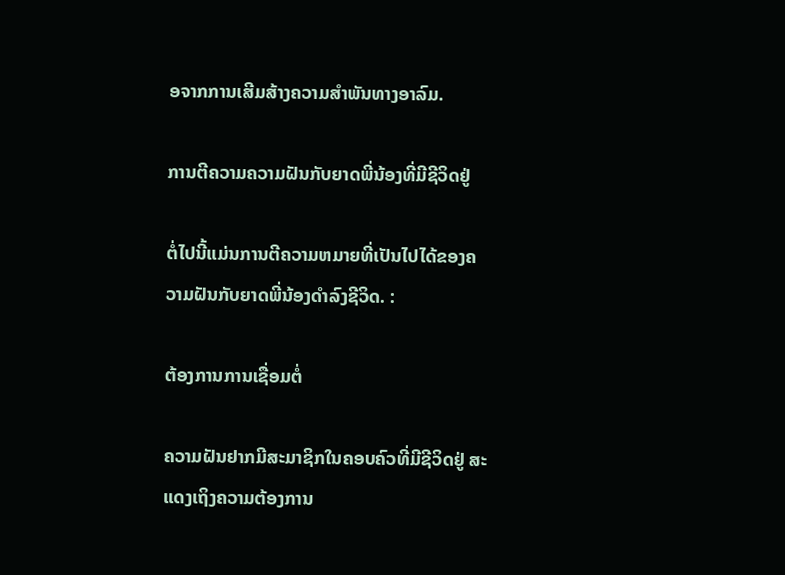ອຈາກການເສີມສ້າງຄວາມສໍາພັນທາງອາລົມ.

ການຕີຄວາມຄວາມຝັນກັບຍາດພີ່ນ້ອງທີ່ມີຊີວິດຢູ່

ຕໍ່ໄປນີ້ແມ່ນການຕີຄວາມຫມາຍທີ່ເປັນໄປໄດ້ຂອງຄວາມຝັນກັບຍາດພີ່ນ້ອງດໍາລົງຊີວິດ. :

ຕ້ອງການການເຊື່ອມຕໍ່

ຄວາມຝັນຢາກມີສະມາຊິກໃນຄອບຄົວທີ່ມີຊີວິດຢູ່ ສະແດງເຖິງຄວາມຕ້ອງການ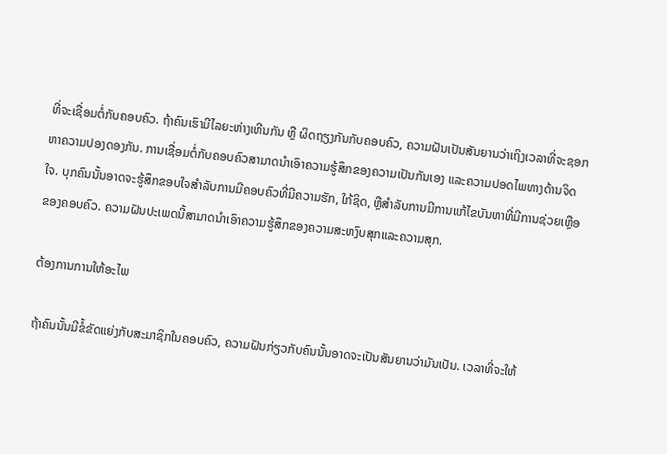ທີ່ຈະເຊື່ອມຕໍ່ກັບຄອບຄົວ. ຖ້າຄົນເຮົາມີໄລຍະຫ່າງເຫີນກັນ ຫຼື ຜິດຖຽງກັນກັບຄອບຄົວ, ຄວາມຝັນເປັນສັນຍານວ່າເຖິງເວລາທີ່ຈະຊອກຫາຄວາມປອງດອງກັນ. ການເຊື່ອມຕໍ່ກັບຄອບຄົວສາມາດນໍາເອົາຄວາມຮູ້ສຶກຂອງຄວາມເປັນກັນເອງ ແລະຄວາມປອດໄພທາງດ້ານຈິດໃຈ. ບຸກຄົນນັ້ນອາດຈະຮູ້ສຶກຂອບໃຈສໍາລັບການມີຄອບຄົວທີ່ມີຄວາມຮັກ, ໃກ້ຊິດ, ຫຼືສໍາລັບການມີການແກ້ໄຂບັນຫາທີ່ມີການຊ່ວຍເຫຼືອຂອງຄອບຄົວ. ຄວາມຝັນປະເພດນີ້ສາມາດນໍາເອົາຄວາມຮູ້ສຶກຂອງຄວາມສະຫງົບສຸກແລະຄວາມສຸກ.

ຕ້ອງການການໃຫ້ອະໄພ

ຖ້າຄົນນັ້ນມີຂໍ້ຂັດແຍ່ງກັບສະມາຊິກໃນຄອບຄົວ, ຄວາມຝັນກ່ຽວກັບຄົນນັ້ນອາດຈະເປັນສັນຍານວ່າມັນເປັນ. ເວລາທີ່ຈະໃຫ້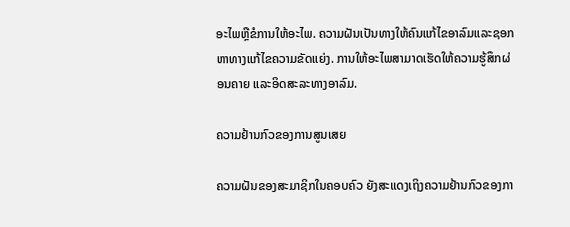ອະໄພຫຼືຂໍການໃຫ້ອະໄພ. ຄວາມຝັນເປັນທາງໃຫ້ຄົນແກ້ໄຂອາລົມແລະຊອກຫາທາງແກ້ໄຂຄວາມຂັດແຍ່ງ. ການໃຫ້ອະໄພສາມາດເຮັດໃຫ້ຄວາມຮູ້ສຶກຜ່ອນຄາຍ ແລະອິດສະລະທາງອາລົມ.

ຄວາມຢ້ານກົວຂອງການສູນເສຍ

ຄວາມຝັນຂອງສະມາຊິກໃນຄອບຄົວ ຍັງສະແດງເຖິງຄວາມຢ້ານກົວຂອງກາ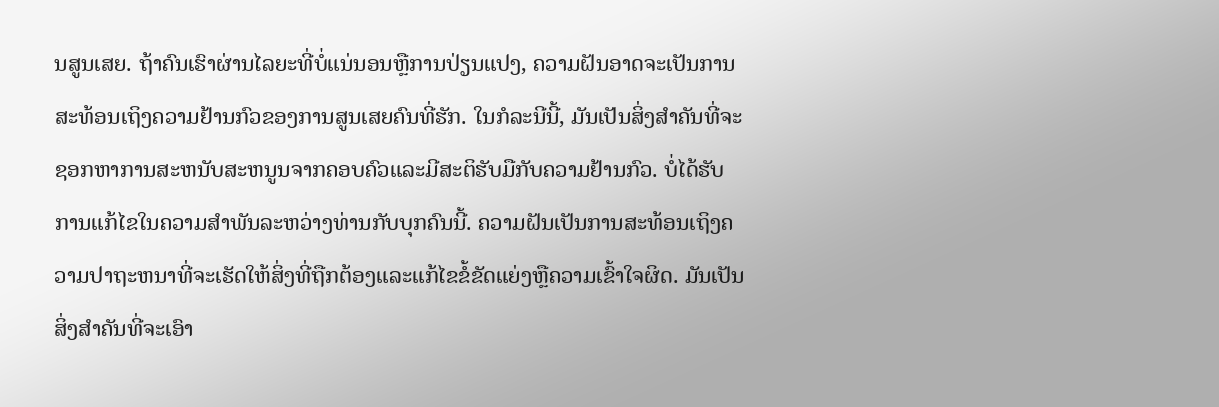ນສູນເສຍ. ຖ້າຄົນເຮົາຜ່ານໄລຍະທີ່ບໍ່ແນ່ນອນຫຼືການປ່ຽນແປງ, ຄວາມຝັນອາດຈະເປັນການສະທ້ອນເຖິງຄວາມຢ້ານກົວຂອງການສູນເສຍຄົນທີ່ຮັກ. ໃນກໍລະນີນີ້, ມັນເປັນສິ່ງສໍາຄັນທີ່ຈະຊອກຫາການສະຫນັບສະຫນູນຈາກຄອບຄົວແລະມີສະຕິຮັບມືກັບຄວາມຢ້ານກົວ. ບໍ່ໄດ້ຮັບການແກ້ໄຂໃນຄວາມສໍາພັນລະຫວ່າງທ່ານກັບບຸກຄົນນີ້. ຄວາມຝັນເປັນການສະທ້ອນເຖິງຄວາມປາຖະຫນາທີ່ຈະເຮັດໃຫ້ສິ່ງທີ່ຖືກຕ້ອງແລະແກ້ໄຂຂໍ້ຂັດແຍ່ງຫຼືຄວາມເຂົ້າໃຈຜິດ. ມັນເປັນສິ່ງສໍາຄັນທີ່ຈະເອົາ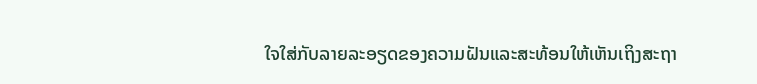ໃຈໃສ່ກັບລາຍລະອຽດຂອງຄວາມຝັນແລະສະທ້ອນໃຫ້ເຫັນເຖິງສະຖາ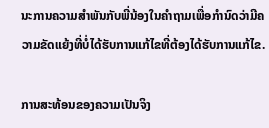ນະການຄວາມສໍາພັນກັບພີ່ນ້ອງໃນຄໍາຖາມເພື່ອກໍານົດວ່າມີຄວາມຂັດແຍ້ງທີ່ບໍ່ໄດ້ຮັບການແກ້ໄຂທີ່ຕ້ອງໄດ້ຮັບການແກ້ໄຂ.

ການສະທ້ອນຂອງຄວາມເປັນຈິງ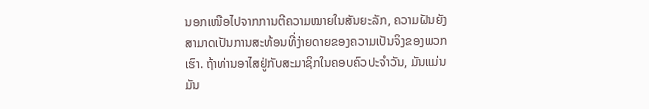ນອກເໜືອໄປຈາກການຕີຄວາມໝາຍໃນສັນຍະລັກ, ຄວາມຝັນຍັງສາມາດເປັນການສະທ້ອນທີ່ງ່າຍດາຍຂອງຄວາມເປັນຈິງຂອງພວກເຮົາ. ຖ້າທ່ານອາໄສຢູ່ກັບສະມາຊິກໃນຄອບຄົວປະຈໍາວັນ, ມັນແມ່ນມັນ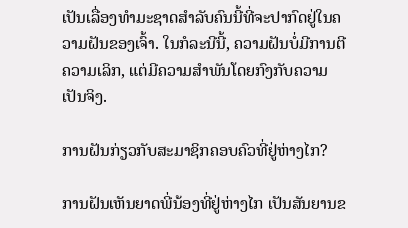ເປັນເລື່ອງທໍາມະຊາດສໍາລັບຄົນນີ້ທີ່ຈະປາກົດຢູ່ໃນຄວາມຝັນຂອງເຈົ້າ. ໃນກໍລະນີນີ້, ຄວາມຝັນບໍ່ມີການຕີຄວາມເລິກ, ແຕ່ມີຄວາມສໍາພັນໂດຍກົງກັບຄວາມເປັນຈິງ.

ການຝັນກ່ຽວກັບສະມາຊິກຄອບຄົວທີ່ຢູ່ຫ່າງໄກ?

ການຝັນເຫັນຍາດພີ່ນ້ອງທີ່ຢູ່ຫ່າງໄກ ເປັນສັນຍານຂ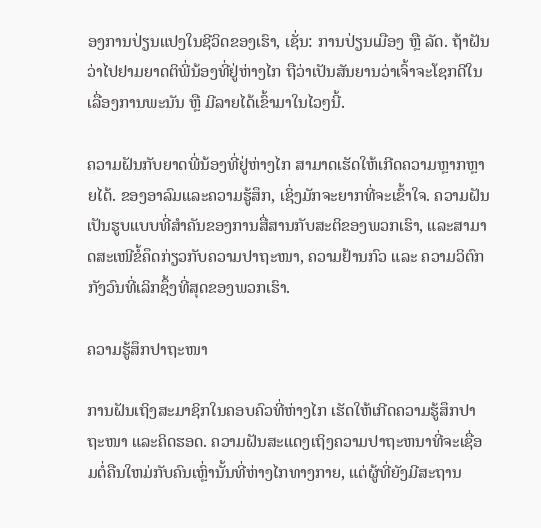ອງການປ່ຽນແປງໃນຊີວິດຂອງເຮົາ, ເຊັ່ນ: ການປ່ຽນເມືອງ ຫຼື ລັດ. ຖ້າຝັນວ່າໄປຢາມຍາດຕິພີ່ນ້ອງທີ່ຢູ່ຫ່າງໄກ ຖືວ່າເປັນສັນຍານວ່າເຈົ້າຈະໂຊກດີໃນເລື່ອງການພະນັນ ຫຼື ມີລາຍໄດ້ເຂົ້າມາໃນໄວໆນີ້.

ຄວາມຝັນກັບຍາດພີ່ນ້ອງທີ່ຢູ່ຫ່າງໄກ ສາມາດເຮັດໃຫ້ເກີດຄວາມຫຼາກຫຼາຍໄດ້. ຂອງອາລົມແລະຄວາມຮູ້ສຶກ, ເຊິ່ງມັກຈະຍາກທີ່ຈະເຂົ້າໃຈ. ຄວາມຝັນເປັນຮູບແບບທີ່ສຳຄັນຂອງການສື່ສານກັບສະຕິຂອງພວກເຮົາ, ແລະສາມາດສະເໜີຂໍ້ຄຶດກ່ຽວກັບຄວາມປາຖະໜາ, ຄວາມຢ້ານກົວ ແລະ ຄວາມວິຕົກກັງວົນທີ່ເລິກຊຶ້ງທີ່ສຸດຂອງພວກເຮົາ.

ຄວາມຮູ້ສຶກປາຖະໜາ

ການຝັນເຖິງສະມາຊິກໃນຄອບຄົວທີ່ຫ່າງໄກ ເຮັດໃຫ້ເກີດຄວາມຮູ້ສຶກປາຖະໜາ ແລະຄິດຮອດ. ຄວາມຝັນສະແດງເຖິງຄວາມປາຖະຫນາທີ່ຈະເຊື່ອມຕໍ່ຄືນໃຫມ່ກັບຄົນເຫຼົ່ານັ້ນທີ່ຫ່າງໄກທາງກາຍ, ແຕ່ຜູ້ທີ່ຍັງມີສະຖານ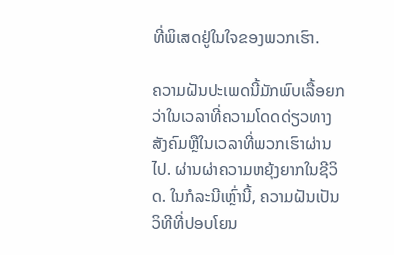ທີ່ພິເສດຢູ່ໃນໃຈຂອງພວກເຮົາ.

ຄວາມຝັນປະເພດນີ້ມັກພົບເລື້ອຍກວ່າໃນເວລາທີ່ຄວາມໂດດດ່ຽວທາງສັງຄົມຫຼືໃນເວລາທີ່ພວກເຮົາຜ່ານໄປ. ຜ່ານຜ່າຄວາມຫຍຸ້ງຍາກໃນຊີວິດ. ໃນກໍລະນີເຫຼົ່ານີ້, ຄວາມຝັນເປັນວິທີທີ່ປອບໂຍນ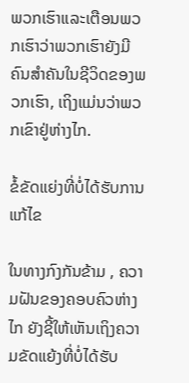ພວກເຮົາແລະເຕືອນພວກເຮົາວ່າພວກເຮົາຍັງມີຄົນສໍາຄັນໃນຊີວິດຂອງພວກເຮົາ, ເຖິງແມ່ນວ່າພວກເຂົາຢູ່ຫ່າງໄກ.

ຂໍ້ຂັດແຍ່ງທີ່ບໍ່ໄດ້ຮັບການແກ້ໄຂ

ໃນທາງກົງກັນຂ້າມ , ຄວາມຝັນຂອງຄອບຄົວຫ່າງໄກ ຍັງຊີ້ໃຫ້ເຫັນເຖິງຄວາມຂັດແຍ້ງທີ່ບໍ່ໄດ້ຮັບ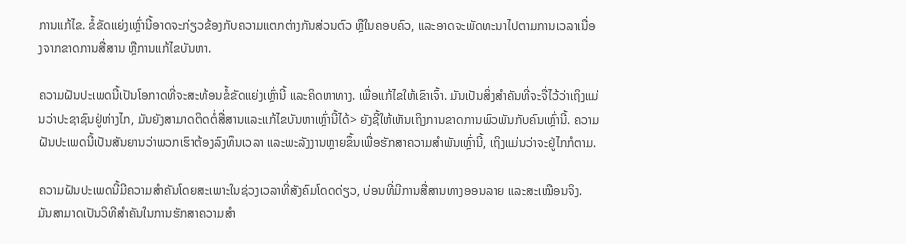ການແກ້ໄຂ. ຂໍ້ຂັດແຍ່ງເຫຼົ່ານີ້ອາດຈະກ່ຽວຂ້ອງກັບຄວາມແຕກຕ່າງກັນສ່ວນຕົວ ຫຼືໃນຄອບຄົວ, ແລະອາດຈະພັດທະນາໄປຕາມການເວລາເນື່ອງຈາກຂາດການສື່ສານ ຫຼືການແກ້ໄຂບັນຫາ.

ຄວາມຝັນປະເພດນີ້ເປັນໂອກາດທີ່ຈະສະທ້ອນຂໍ້ຂັດແຍ່ງເຫຼົ່ານີ້ ແລະຄິດຫາທາງ. ເພື່ອແກ້ໄຂໃຫ້ເຂົາເຈົ້າ. ມັນເປັນສິ່ງສໍາຄັນທີ່ຈະຈື່ໄວ້ວ່າເຖິງແມ່ນວ່າປະຊາຊົນຢູ່ຫ່າງໄກ, ມັນຍັງສາມາດຕິດຕໍ່ສື່ສານແລະແກ້ໄຂບັນຫາເຫຼົ່ານີ້ໄດ້> ຍັງຊີ້ໃຫ້ເຫັນເຖິງການຂາດການພົວພັນກັບຄົນເຫຼົ່ານີ້. ຄວາມຝັນປະເພດນີ້ເປັນສັນຍານວ່າພວກເຮົາຕ້ອງລົງທຶນເວລາ ແລະພະລັງງານຫຼາຍຂຶ້ນເພື່ອຮັກສາຄວາມສຳພັນເຫຼົ່ານີ້, ເຖິງແມ່ນວ່າຈະຢູ່ໄກກໍຕາມ.

ຄວາມຝັນປະເພດນີ້ມີຄວາມສຳຄັນໂດຍສະເພາະໃນຊ່ວງເວລາທີ່ສັງຄົມໂດດດ່ຽວ, ບ່ອນທີ່ມີການສື່ສານທາງອອນລາຍ ແລະສະເໝືອນຈິງ. ມັນສາມາດເປັນວິທີສຳຄັນໃນການຮັກສາຄວາມສຳ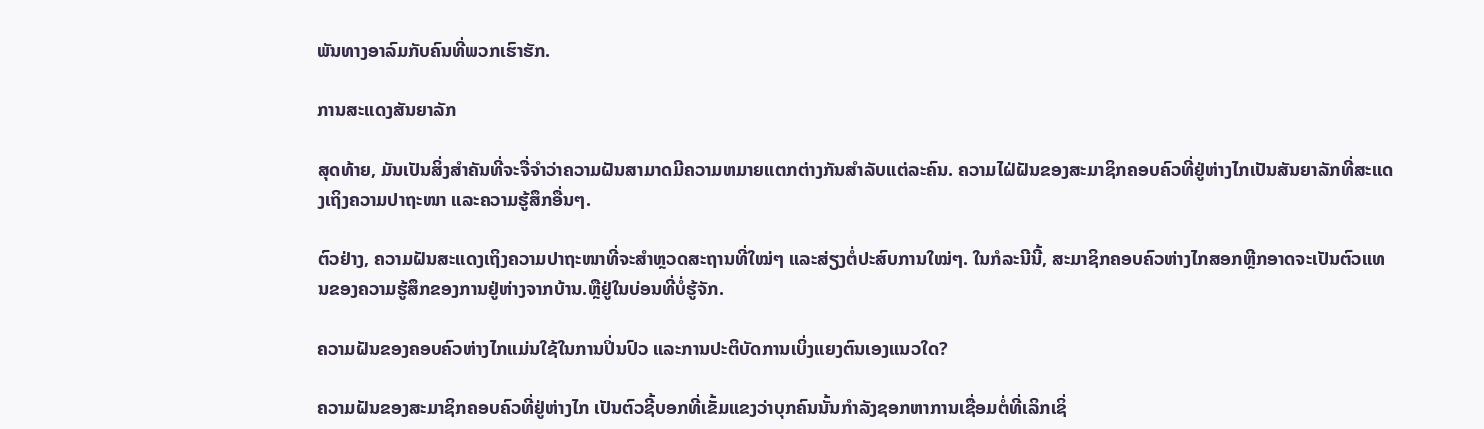ພັນທາງອາລົມກັບຄົນທີ່ພວກເຮົາຮັກ.

ການສະແດງສັນຍາລັກ

ສຸດທ້າຍ, ມັນເປັນສິ່ງສໍາຄັນທີ່ຈະຈື່ຈໍາວ່າຄວາມຝັນສາມາດມີຄວາມຫມາຍແຕກຕ່າງກັນສໍາລັບແຕ່ລະຄົນ. ຄວາມໄຝ່ຝັນຂອງສະມາຊິກຄອບຄົວທີ່ຢູ່ຫ່າງໄກເປັນສັນຍາລັກທີ່ສະແດງເຖິງຄວາມປາຖະໜາ ແລະຄວາມຮູ້ສຶກອື່ນໆ.

ຕົວຢ່າງ, ຄວາມຝັນສະແດງເຖິງຄວາມປາຖະໜາທີ່ຈະສຳຫຼວດສະຖານທີ່ໃໝ່ໆ ແລະສ່ຽງຕໍ່ປະສົບການໃໝ່ໆ. ໃນກໍລະນີນີ້, ສະມາຊິກຄອບຄົວຫ່າງໄກສອກຫຼີກອາດຈະເປັນຕົວແທນຂອງຄວາມຮູ້ສຶກຂອງການຢູ່ຫ່າງຈາກບ້ານ.ຫຼືຢູ່ໃນບ່ອນທີ່ບໍ່ຮູ້ຈັກ.

ຄວາມຝັນຂອງຄອບຄົວຫ່າງໄກແມ່ນໃຊ້ໃນການປິ່ນປົວ ແລະການປະຕິບັດການເບິ່ງແຍງຕົນເອງແນວໃດ?

ຄວາມຝັນຂອງສະມາຊິກຄອບຄົວທີ່ຢູ່ຫ່າງໄກ ເປັນຕົວຊີ້ບອກທີ່ເຂັ້ມແຂງວ່າບຸກຄົນນັ້ນກໍາລັງຊອກຫາການເຊື່ອມຕໍ່ທີ່ເລິກເຊິ່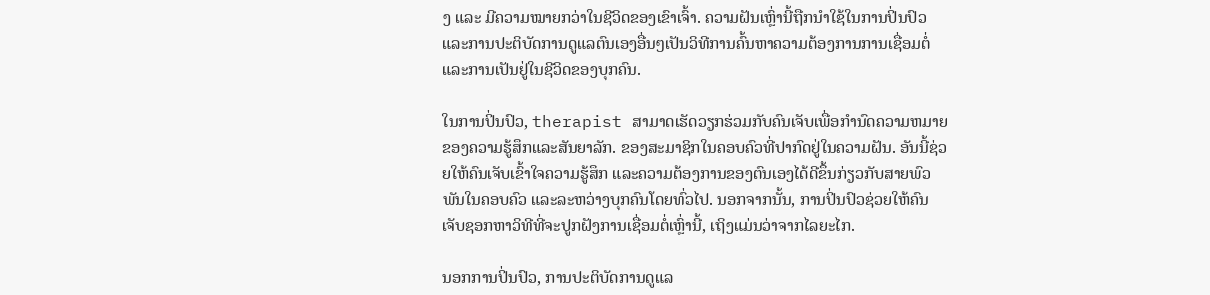ງ ແລະ ມີຄວາມໝາຍກວ່າໃນຊີວິດຂອງເຂົາເຈົ້າ. ຄວາມຝັນເຫຼົ່ານີ້ຖືກນໍາໃຊ້ໃນການປິ່ນປົວແລະການປະຕິບັດການດູແລຕົນເອງອື່ນໆເປັນວິທີການຄົ້ນຫາຄວາມຕ້ອງການການເຊື່ອມຕໍ່ແລະການເປັນຢູ່ໃນຊີວິດຂອງບຸກຄົນ.

ໃນການປິ່ນປົວ, therapist ສາມາດເຮັດວຽກຮ່ວມກັບຄົນເຈັບເພື່ອກໍານົດຄວາມຫມາຍຂອງຄວາມຮູ້ສຶກແລະສັນຍາລັກ. ຂອງສະມາຊິກໃນຄອບຄົວທີ່ປາກົດຢູ່ໃນຄວາມຝັນ. ອັນນີ້ຊ່ວຍໃຫ້ຄົນເຈັບເຂົ້າໃຈຄວາມຮູ້ສຶກ ແລະຄວາມຕ້ອງການຂອງຕົນເອງໄດ້ດີຂຶ້ນກ່ຽວກັບສາຍພົວພັນໃນຄອບຄົວ ແລະລະຫວ່າງບຸກຄົນໂດຍທົ່ວໄປ. ນອກຈາກນັ້ນ, ການປິ່ນປົວຊ່ວຍໃຫ້ຄົນເຈັບຊອກຫາວິທີທີ່ຈະປູກຝັງການເຊື່ອມຕໍ່ເຫຼົ່ານີ້, ເຖິງແມ່ນວ່າຈາກໄລຍະໄກ.

ນອກການປິ່ນປົວ, ການປະຕິບັດການດູແລ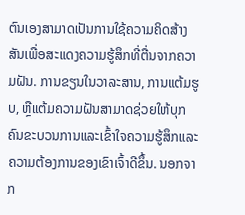ຕົນເອງສາມາດເປັນການໃຊ້ຄວາມຄິດສ້າງສັນເພື່ອສະແດງຄວາມຮູ້ສຶກທີ່ຕື່ນຈາກຄວາມຝັນ. ການຂຽນໃນວາລະສານ, ການແຕ້ມຮູບ, ຫຼືແຕ້ມຄວາມຝັນສາມາດຊ່ວຍໃຫ້ບຸກຄົນຂະບວນການແລະເຂົ້າໃຈຄວາມຮູ້ສຶກແລະຄວາມຕ້ອງການຂອງເຂົາເຈົ້າດີຂຶ້ນ. ນອກຈາກ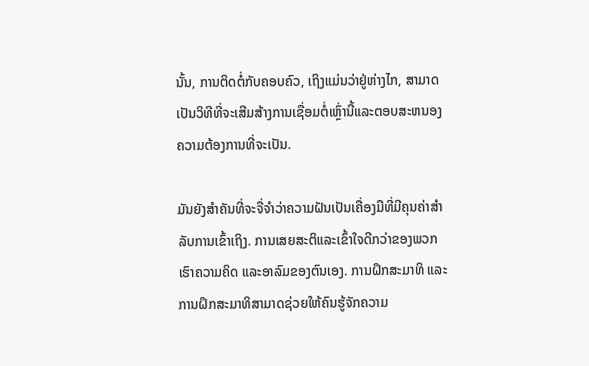ນັ້ນ, ການຕິດຕໍ່ກັບຄອບຄົວ, ເຖິງແມ່ນວ່າຢູ່ຫ່າງໄກ, ສາມາດເປັນວິທີທີ່ຈະເສີມສ້າງການເຊື່ອມຕໍ່ເຫຼົ່ານີ້ແລະຕອບສະຫນອງຄວາມຕ້ອງການທີ່ຈະເປັນ.

ມັນຍັງສໍາຄັນທີ່ຈະຈື່ຈໍາວ່າຄວາມຝັນເປັນເຄື່ອງມືທີ່ມີຄຸນຄ່າສໍາລັບການເຂົ້າເຖິງ. ການເສຍສະຕິແລະເຂົ້າໃຈດີກວ່າຂອງພວກເຮົາຄວາມຄິດ ແລະອາລົມຂອງຕົນເອງ. ການຝຶກສະມາທິ ແລະ ການຝຶກສະມາທິສາມາດຊ່ວຍໃຫ້ຄົນຮູ້ຈັກຄວາມ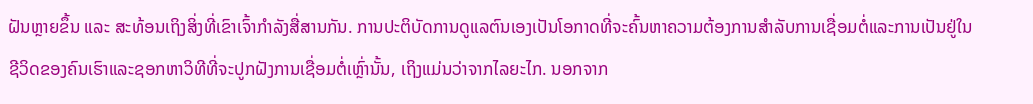ຝັນຫຼາຍຂຶ້ນ ແລະ ສະທ້ອນເຖິງສິ່ງທີ່ເຂົາເຈົ້າກຳລັງສື່ສານກັນ. ການປະຕິບັດການດູແລຕົນເອງເປັນໂອກາດທີ່ຈະຄົ້ນຫາຄວາມຕ້ອງການສໍາລັບການເຊື່ອມຕໍ່ແລະການເປັນຢູ່ໃນຊີວິດຂອງຄົນເຮົາແລະຊອກຫາວິທີທີ່ຈະປູກຝັງການເຊື່ອມຕໍ່ເຫຼົ່ານັ້ນ, ເຖິງແມ່ນວ່າຈາກໄລຍະໄກ. ນອກຈາກ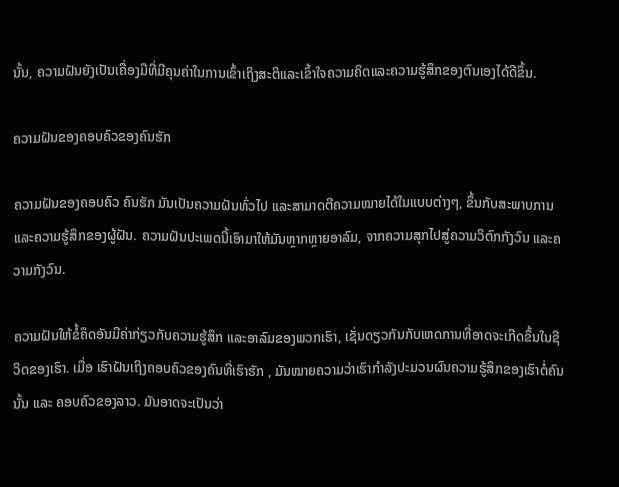ນັ້ນ, ຄວາມຝັນຍັງເປັນເຄື່ອງມືທີ່ມີຄຸນຄ່າໃນການເຂົ້າເຖິງສະຕິແລະເຂົ້າໃຈຄວາມຄິດແລະຄວາມຮູ້ສຶກຂອງຕົນເອງໄດ້ດີຂຶ້ນ.

ຄວາມຝັນຂອງຄອບຄົວຂອງຄົນຮັກ

ຄວາມຝັນຂອງຄອບຄົວ ຄົນຮັກ ມັນເປັນຄວາມຝັນທົ່ວໄປ ແລະສາມາດຕີຄວາມໝາຍໄດ້ໃນແບບຕ່າງໆ, ຂຶ້ນກັບສະພາບການ ແລະຄວາມຮູ້ສຶກຂອງຜູ້ຝັນ. ຄວາມຝັນປະເພດນີ້ເອົາມາໃຫ້ມັນຫຼາກຫຼາຍອາລົມ, ຈາກຄວາມສຸກໄປສູ່ຄວາມວິຕົກກັງວົນ ແລະຄວາມກັງວົນ.

ຄວາມຝັນໃຫ້ຂໍ້ຄຶດອັນມີຄ່າກ່ຽວກັບຄວາມຮູ້ສຶກ ແລະອາລົມຂອງພວກເຮົາ, ເຊັ່ນດຽວກັນກັບເຫດການທີ່ອາດຈະເກີດຂຶ້ນໃນຊີວິດຂອງເຮົາ. ເມື່ອ ເຮົາຝັນເຖິງຄອບຄົວຂອງຄົນທີ່ເຮົາຮັກ , ມັນໝາຍຄວາມວ່າເຮົາກຳລັງປະມວນຜົນຄວາມຮູ້ສຶກຂອງເຮົາຕໍ່ຄົນນັ້ນ ແລະ ຄອບຄົວຂອງລາວ. ມັນອາດຈະເປັນວ່າ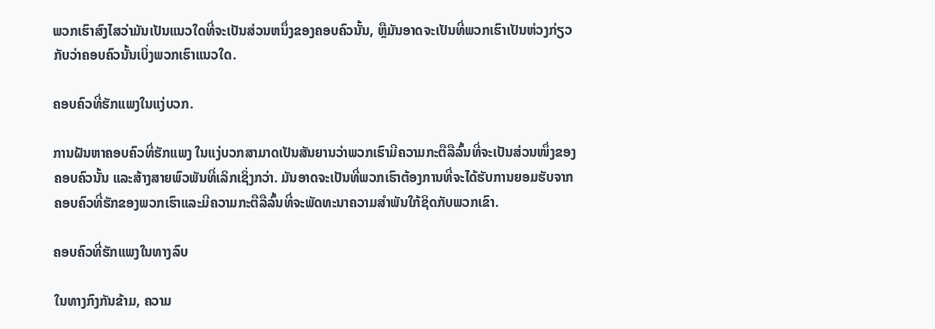ພວກເຮົາສົງໄສວ່າມັນເປັນແນວໃດທີ່ຈະເປັນສ່ວນຫນຶ່ງຂອງຄອບຄົວນັ້ນ, ຫຼືມັນອາດຈະເປັນທີ່ພວກເຮົາເປັນຫ່ວງກ່ຽວກັບວ່າຄອບຄົວນັ້ນເບິ່ງພວກເຮົາແນວໃດ.

ຄອບຄົວທີ່ຮັກແພງໃນແງ່ບວກ.

ການຝັນຫາຄອບຄົວທີ່ຮັກແພງ ໃນແງ່ບວກສາມາດເປັນສັນຍານວ່າພວກເຮົາມີຄວາມກະຕືລືລົ້ນທີ່ຈະເປັນສ່ວນໜຶ່ງຂອງຄອບຄົວນັ້ນ ແລະສ້າງສາຍພົວພັນທີ່ເລິກເຊິ່ງກວ່າ. ມັນອາດຈະເປັນທີ່ພວກເຮົາຕ້ອງການທີ່ຈະໄດ້ຮັບການຍອມຮັບຈາກຄອບຄົວທີ່ຮັກຂອງພວກເຮົາແລະມີຄວາມກະຕືລືລົ້ນທີ່ຈະພັດທະນາຄວາມສໍາພັນໃກ້ຊິດກັບພວກເຂົາ.

ຄອບຄົວທີ່ຮັກແພງໃນທາງລົບ

ໃນທາງກົງກັນຂ້າມ, ຄວາມ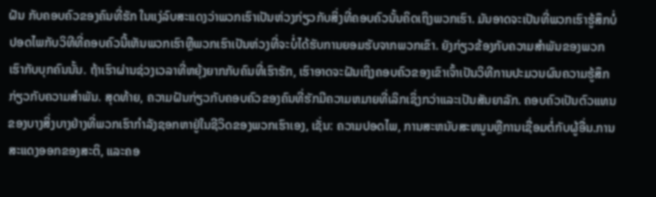ຝັນ ກັບຄອບຄົວຂອງຄົນທີ່ຮັກ ໃນແງ່ລົບສະແດງວ່າພວກເຮົາເປັນຫ່ວງກ່ຽວກັບສິ່ງທີ່ຄອບຄົວນັ້ນຄິດເຖິງພວກເຮົາ. ມັນອາດຈະເປັນທີ່ພວກເຮົາຮູ້ສຶກບໍ່ປອດໄພກັບວິທີທີ່ຄອບຄົວນີ້ເຫັນພວກເຮົາຫຼືພວກເຮົາເປັນຫ່ວງທີ່ຈະບໍ່ໄດ້ຮັບການຍອມຮັບຈາກພວກເຂົາ. ຍັງກ່ຽວຂ້ອງກັບຄວາມສໍາພັນຂອງພວກເຮົາກັບບຸກຄົນນັ້ນ. ຖ້າເຮົາຜ່ານຊ່ວງເວລາທີ່ຫຍຸ້ງຍາກກັບຄົນທີ່ເຮົາຮັກ, ເຮົາອາດຈະຝັນເຖິງຄອບຄົວຂອງເຂົາເຈົ້າເປັນວິທີການປະມວນຜົນຄວາມຮູ້ສຶກກ່ຽວກັບຄວາມສຳພັນ. ສຸດທ້າຍ, ຄວາມຝັນກ່ຽວກັບຄອບຄົວຂອງຄົນທີ່ຮັກມີຄວາມຫມາຍທີ່ເລິກເຊິ່ງກວ່າແລະເປັນສັນຍາລັກ. ຄອບຄົວເປັນຕົວແທນຂອງບາງສິ່ງບາງຢ່າງທີ່ພວກເຮົາກໍາລັງຊອກຫາຢູ່ໃນຊີວິດຂອງພວກເຮົາເອງ, ເຊັ່ນ: ຄວາມປອດໄພ, ການສະຫນັບສະຫນູນຫຼືການເຊື່ອມຕໍ່ກັບຜູ້ອື່ນ.ການສະແດງອອກຂອງສະຕິ, ແລະຄອ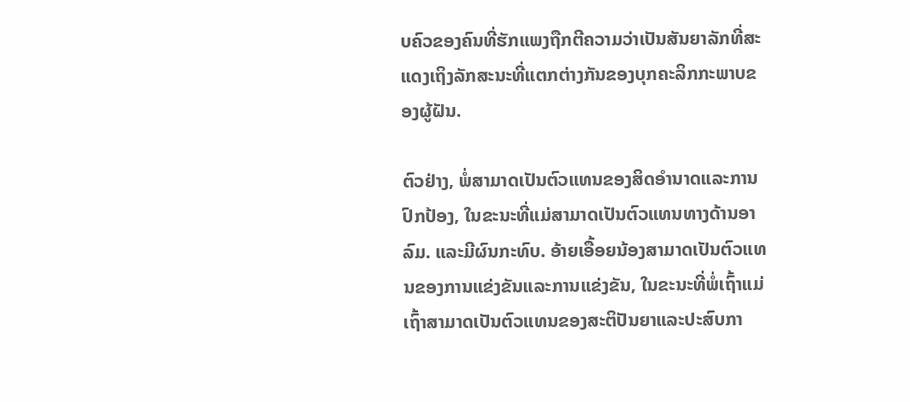ບຄົວຂອງຄົນທີ່ຮັກແພງຖືກຕີຄວາມວ່າເປັນສັນຍາລັກທີ່ສະແດງເຖິງລັກສະນະທີ່ແຕກຕ່າງກັນຂອງບຸກຄະລິກກະພາບຂອງຜູ້ຝັນ.

ຕົວຢ່າງ, ພໍ່ສາມາດເປັນຕົວແທນຂອງສິດອໍານາດແລະການປົກປ້ອງ, ໃນຂະນະທີ່ແມ່ສາມາດເປັນຕົວແທນທາງດ້ານອາລົມ. ແລະມີຜົນກະທົບ. ອ້າຍເອື້ອຍນ້ອງສາມາດເປັນຕົວແທນຂອງການແຂ່ງຂັນແລະການແຂ່ງຂັນ, ໃນຂະນະທີ່ພໍ່ເຖົ້າແມ່ເຖົ້າສາມາດເປັນຕົວແທນຂອງສະຕິປັນຍາແລະປະສົບກາ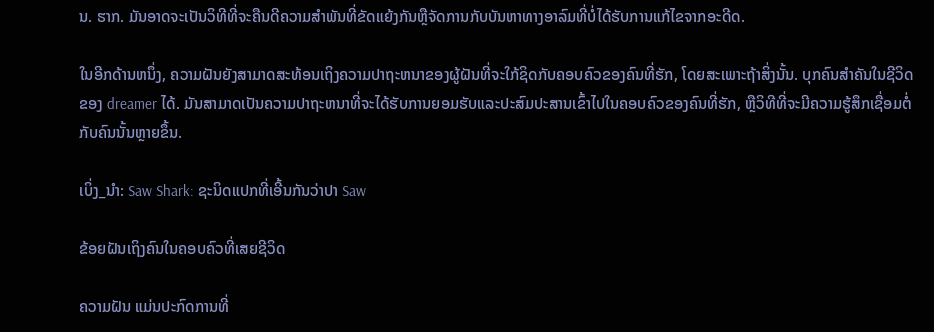ນ. ຮາກ. ມັນອາດຈະເປັນວິທີທີ່ຈະຄືນດີຄວາມສໍາພັນທີ່ຂັດແຍ້ງກັນຫຼືຈັດການກັບບັນຫາທາງອາລົມທີ່ບໍ່ໄດ້ຮັບການແກ້ໄຂຈາກອະດີດ.

ໃນອີກດ້ານຫນຶ່ງ, ຄວາມຝັນຍັງສາມາດສະທ້ອນເຖິງຄວາມປາຖະຫນາຂອງຜູ້ຝັນທີ່ຈະໃກ້ຊິດກັບຄອບຄົວຂອງຄົນທີ່ຮັກ, ໂດຍສະເພາະຖ້າສິ່ງນັ້ນ. ບຸກຄົນສໍາຄັນໃນຊີວິດຂອງ dreamer ໄດ້. ມັນສາມາດເປັນຄວາມປາຖະຫນາທີ່ຈະໄດ້ຮັບການຍອມຮັບແລະປະສົມປະສານເຂົ້າໄປໃນຄອບຄົວຂອງຄົນທີ່ຮັກ, ຫຼືວິທີທີ່ຈະມີຄວາມຮູ້ສຶກເຊື່ອມຕໍ່ກັບຄົນນັ້ນຫຼາຍຂຶ້ນ.

ເບິ່ງ_ນຳ: Saw Shark: ຊະນິດແປກທີ່ເອີ້ນກັນວ່າປາ Saw

ຂ້ອຍຝັນເຖິງຄົນໃນຄອບຄົວທີ່ເສຍຊີວິດ

ຄວາມຝັນ ແມ່ນປະກົດການທີ່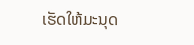ເຮັດໃຫ້ມະນຸດ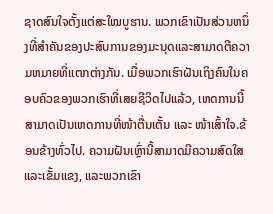ຊາດສົນໃຈຕັ້ງແຕ່ສະໃໝບູຮານ. ພວກເຂົາເປັນສ່ວນຫນຶ່ງທີ່ສໍາຄັນຂອງປະສົບການຂອງມະນຸດແລະສາມາດຕີຄວາມຫມາຍທີ່ແຕກຕ່າງກັນ. ເມື່ອພວກເຮົາຝັນເຖິງຄົນໃນຄອບຄົວຂອງພວກເຮົາທີ່ເສຍຊີວິດໄປແລ້ວ, ເຫດການນີ້ສາມາດເປັນເຫດການທີ່ໜ້າຕື່ນເຕັ້ນ ແລະ ໜ້າເສົ້າໃຈ.ຂ້ອນຂ້າງທົ່ວໄປ. ຄວາມຝັນເຫຼົ່ານີ້ສາມາດມີຄວາມສົດໃສແລະເຂັ້ມແຂງ, ແລະພວກເຂົາ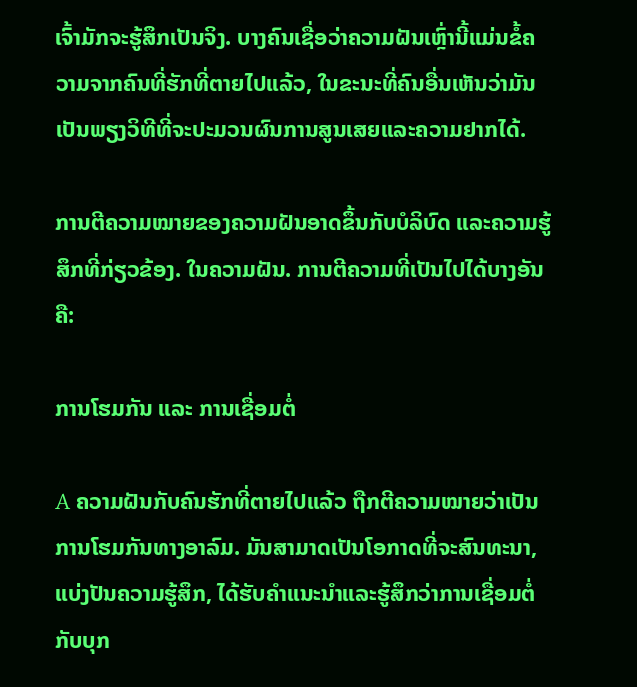ເຈົ້າມັກຈະຮູ້ສຶກເປັນຈິງ. ບາງຄົນເຊື່ອວ່າຄວາມຝັນເຫຼົ່ານີ້ແມ່ນຂໍ້ຄວາມຈາກຄົນທີ່ຮັກທີ່ຕາຍໄປແລ້ວ, ໃນຂະນະທີ່ຄົນອື່ນເຫັນວ່າມັນເປັນພຽງວິທີທີ່ຈະປະມວນຜົນການສູນເສຍແລະຄວາມຢາກໄດ້.

ການຕີຄວາມໝາຍຂອງຄວາມຝັນອາດຂຶ້ນກັບບໍລິບົດ ແລະຄວາມຮູ້ສຶກທີ່ກ່ຽວຂ້ອງ. ໃນຄວາມຝັນ. ການຕີຄວາມທີ່ເປັນໄປໄດ້ບາງອັນຄື:

ການໂຮມກັນ ແລະ ການເຊື່ອມຕໍ່

A ຄວາມຝັນກັບຄົນຮັກທີ່ຕາຍໄປແລ້ວ ຖືກຕີຄວາມໝາຍວ່າເປັນການໂຮມກັນທາງອາລົມ. ມັນສາມາດເປັນໂອກາດທີ່ຈະສົນທະນາ, ແບ່ງປັນຄວາມຮູ້ສຶກ, ໄດ້ຮັບຄໍາແນະນໍາແລະຮູ້ສຶກວ່າການເຊື່ອມຕໍ່ກັບບຸກ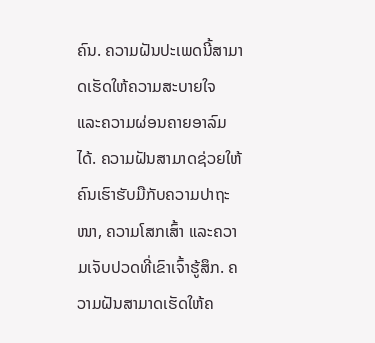ຄົນ. ຄວາມຝັນປະເພດນີ້ສາມາດເຮັດໃຫ້ຄວາມສະບາຍໃຈ ແລະຄວາມຜ່ອນຄາຍອາລົມໄດ້. ຄວາມຝັນສາມາດຊ່ວຍໃຫ້ຄົນເຮົາຮັບມືກັບຄວາມປາຖະໜາ, ຄວາມໂສກເສົ້າ ແລະຄວາມເຈັບປວດທີ່ເຂົາເຈົ້າຮູ້ສຶກ. ຄວາມຝັນສາມາດເຮັດໃຫ້ຄ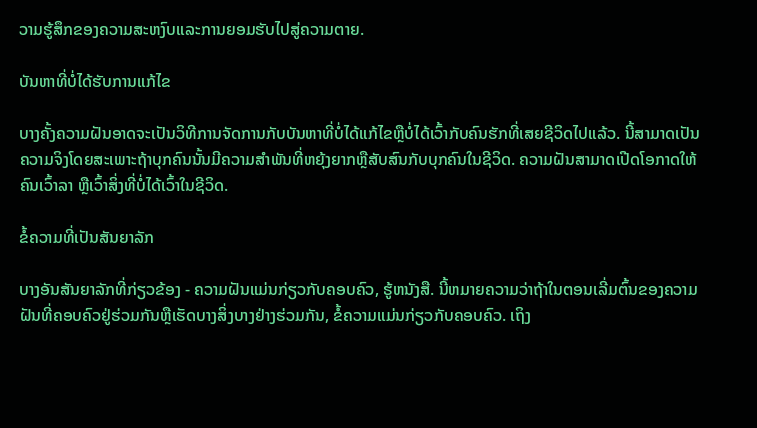ວາມຮູ້ສຶກຂອງຄວາມສະຫງົບແລະການຍອມຮັບໄປສູ່ຄວາມຕາຍ.

ບັນຫາທີ່ບໍ່ໄດ້ຮັບການແກ້ໄຂ

ບາງຄັ້ງຄວາມຝັນອາດຈະເປັນວິທີການຈັດການກັບບັນຫາທີ່ບໍ່ໄດ້ແກ້ໄຂຫຼືບໍ່ໄດ້ເວົ້າກັບຄົນຮັກທີ່ເສຍຊີວິດໄປແລ້ວ. ນີ້ສາມາດເປັນຄວາມຈິງໂດຍສະເພາະຖ້າບຸກຄົນນັ້ນມີຄວາມສໍາພັນທີ່ຫຍຸ້ງຍາກຫຼືສັບສົນກັບບຸກຄົນໃນຊີວິດ. ຄວາມຝັນສາມາດເປີດໂອກາດໃຫ້ຄົນເວົ້າລາ ຫຼືເວົ້າສິ່ງທີ່ບໍ່ໄດ້ເວົ້າໃນຊີວິດ.

ຂໍ້ຄວາມທີ່ເປັນສັນຍາລັກ

ບາງອັນສັນຍາລັກທີ່ກ່ຽວຂ້ອງ - ຄວາມຝັນແມ່ນກ່ຽວກັບຄອບຄົວ, ຮູ້ຫນັງສື. ນີ້ຫມາຍຄວາມວ່າຖ້າໃນຕອນເລີ່ມຕົ້ນຂອງຄວາມຝັນທີ່ຄອບຄົວຢູ່ຮ່ວມກັນຫຼືເຮັດບາງສິ່ງບາງຢ່າງຮ່ວມກັນ, ຂໍ້ຄວາມແມ່ນກ່ຽວກັບຄອບຄົວ. ເຖິງ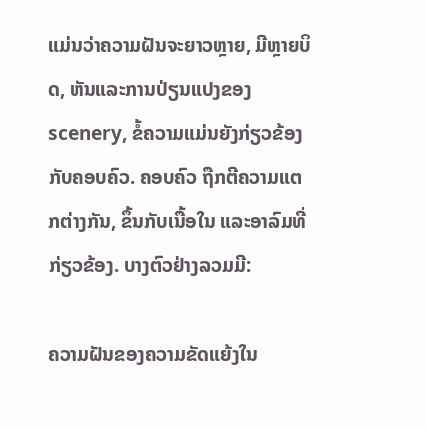ແມ່ນວ່າຄວາມຝັນຈະຍາວຫຼາຍ, ມີຫຼາຍບິດ, ຫັນແລະການປ່ຽນແປງຂອງ scenery, ຂໍ້ຄວາມແມ່ນຍັງກ່ຽວຂ້ອງກັບຄອບຄົວ. ຄອບຄົວ ຖືກຕີຄວາມແຕກຕ່າງກັນ, ຂຶ້ນກັບເນື້ອໃນ ແລະອາລົມທີ່ກ່ຽວຂ້ອງ. ບາງຕົວຢ່າງລວມມີ:

ຄວາມຝັນຂອງຄວາມຂັດແຍ້ງໃນ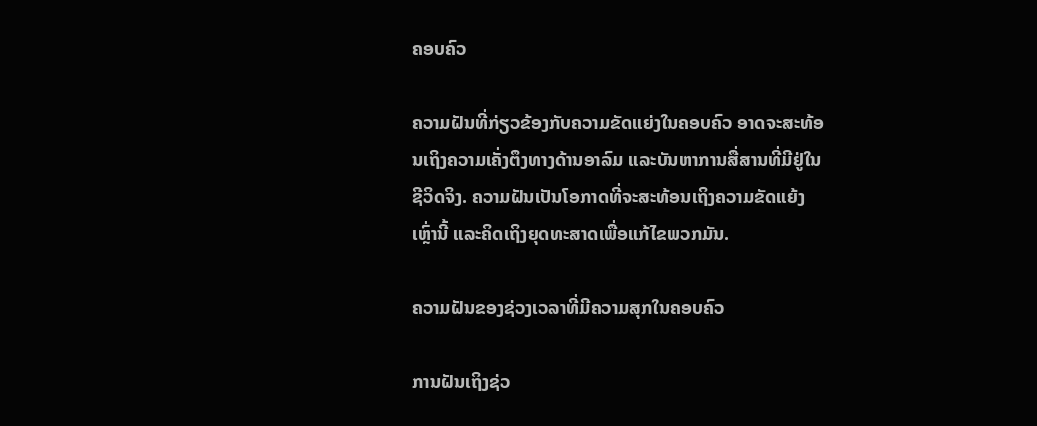ຄອບຄົວ

ຄວາມຝັນທີ່ກ່ຽວຂ້ອງກັບຄວາມຂັດແຍ່ງໃນຄອບຄົວ ອາດຈະສະທ້ອນເຖິງຄວາມເຄັ່ງຕຶງທາງດ້ານອາລົມ ແລະບັນຫາການສື່ສານທີ່ມີຢູ່ໃນຊີວິດຈິງ. ຄວາມຝັນເປັນໂອກາດທີ່ຈະສະທ້ອນເຖິງຄວາມຂັດແຍ້ງເຫຼົ່ານີ້ ແລະຄິດເຖິງຍຸດທະສາດເພື່ອແກ້ໄຂພວກມັນ.

ຄວາມຝັນຂອງຊ່ວງເວລາທີ່ມີຄວາມສຸກໃນຄອບຄົວ

ການຝັນເຖິງຊ່ວ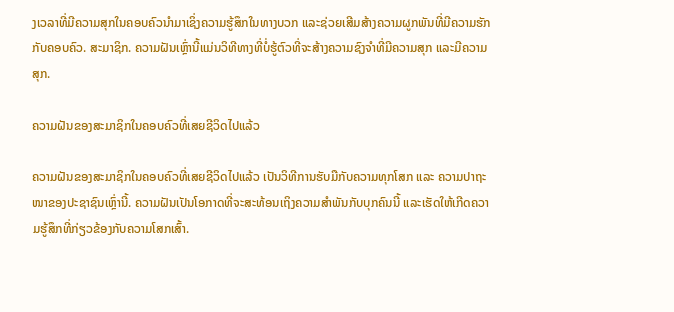ງເວລາທີ່ມີຄວາມສຸກໃນຄອບຄົວນໍາມາເຊິ່ງຄວາມຮູ້ສຶກໃນທາງບວກ ແລະຊ່ວຍເສີມສ້າງຄວາມຜູກພັນທີ່ມີຄວາມຮັກກັບຄອບຄົວ. ສະມາຊິກ. ຄວາມຝັນເຫຼົ່ານີ້ແມ່ນວິທີທາງທີ່ບໍ່ຮູ້ຕົວທີ່ຈະສ້າງຄວາມຊົງຈໍາທີ່ມີຄວາມສຸກ ແລະມີຄວາມສຸກ.

ຄວາມຝັນຂອງສະມາຊິກໃນຄອບຄົວທີ່ເສຍຊີວິດໄປແລ້ວ

ຄວາມຝັນຂອງສະມາຊິກໃນຄອບຄົວທີ່ເສຍຊີວິດໄປແລ້ວ ເປັນວິທີການຮັບມືກັບຄວາມທຸກໂສກ ແລະ ຄວາມປາຖະໜາຂອງປະຊາຊົນເຫຼົ່ານີ້. ຄວາມຝັນເປັນໂອກາດທີ່ຈະສະທ້ອນເຖິງຄວາມສຳພັນກັບບຸກຄົນນີ້ ແລະເຮັດໃຫ້ເກີດຄວາມຮູ້ສຶກທີ່ກ່ຽວຂ້ອງກັບຄວາມໂສກເສົ້າ.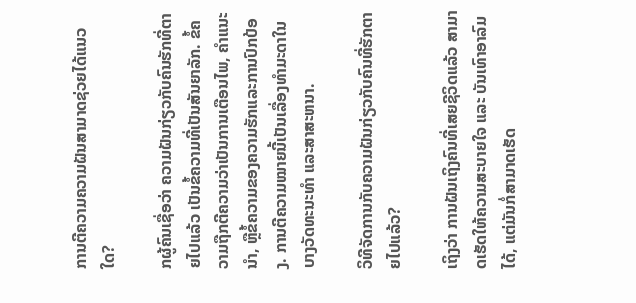ການຕີຄວາມຄວາມຝັນສາມາດຊ່ວຍໄດ້ແນວໃດ?

ກຜູ້ຄົນເຊື່ອວ່າ ຄວາມຝັນກ່ຽວກັບຄົນຮັກທີ່ຕາຍໄປແລ້ວ ເປັນຂໍ້ຄວາມທີ່ເປັນສັນຍາລັກ. ຂໍ້ຄວາມຖືກຕີຄວາມວ່າເປັນການເຕືອນໄພ, ຄໍາແນະນໍາ, ຫຼືຂໍ້ຄວາມຂອງຄວາມຮັກແລະການປົກປ້ອງ. ການຕີຄວາມໝາຍນີ້ເປັນເລື່ອງທຳມະດາໃນບາງວັດທະນະທໍາ ແລະສາສະຫນາ.

ວິທີຈັດການກັບຄວາມຝັນກ່ຽວກັບຄົນທີ່ຮັກຕາຍໄປແລ້ວ?

ເຖິງວ່າ ການຝັນເຖິງຄົນທີ່ເສຍຊີວິດແລ້ວ ສາມາດເຮັດໃຫ້ຄວາມສະບາຍໃຈ ແລະ ບັນເທົາອາລົມໄດ້, ແຕ່ມັນກໍ່ສາມາດເຮັດ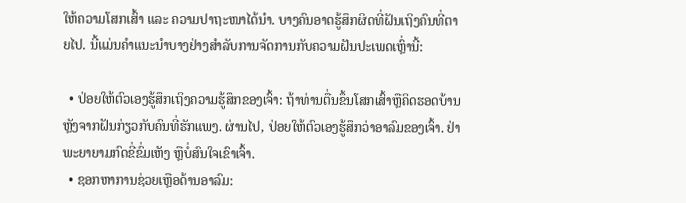ໃຫ້ຄວາມໂສກເສົ້າ ແລະ ຄວາມປາຖະໜາໄດ້ນຳ. ບາງຄົນອາດຮູ້ສຶກຜິດທີ່ຝັນເຖິງຄົນທີ່ຕາຍໄປ. ນີ້ແມ່ນຄໍາແນະນໍາບາງຢ່າງສໍາລັບການຈັດການກັບຄວາມຝັນປະເພດເຫຼົ່ານີ້:

  • ປ່ອຍໃຫ້ຕົວເອງຮູ້ສຶກເຖິງຄວາມຮູ້ສຶກຂອງເຈົ້າ: ຖ້າທ່ານຕື່ນຂຶ້ນໂສກເສົ້າຫຼືຄິດຮອດບ້ານຫຼັງຈາກຝັນກ່ຽວກັບຄົນທີ່ຮັກແພງ. ຜ່ານໄປ, ປ່ອຍໃຫ້ຕົວເອງຮູ້ສຶກວ່າອາລົມຂອງເຈົ້າ. ຢ່າພະຍາຍາມກົດຂີ່ຂົ່ມເຫັງ ຫຼືບໍ່ສົນໃຈເຂົາເຈົ້າ.
  • ຊອກຫາການຊ່ວຍເຫຼືອດ້ານອາລົມ: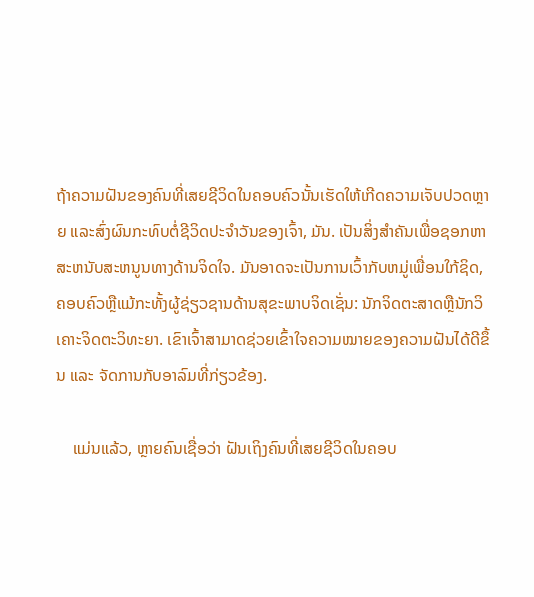ຖ້າຄວາມຝັນຂອງຄົນທີ່ເສຍຊີວິດໃນຄອບຄົວນັ້ນເຮັດໃຫ້ເກີດຄວາມເຈັບປວດຫຼາຍ ແລະສົ່ງຜົນກະທົບຕໍ່ຊີວິດປະຈໍາວັນຂອງເຈົ້າ, ມັນ. ເປັນສິ່ງສໍາຄັນເພື່ອຊອກຫາສະຫນັບສະຫນູນທາງດ້ານຈິດໃຈ. ມັນອາດຈະເປັນການເວົ້າກັບຫມູ່ເພື່ອນໃກ້ຊິດ, ຄອບຄົວຫຼືແມ້ກະທັ້ງຜູ້ຊ່ຽວຊານດ້ານສຸຂະພາບຈິດເຊັ່ນ: ນັກຈິດຕະສາດຫຼືນັກວິເຄາະຈິດຕະວິທະຍາ. ເຂົາເຈົ້າສາມາດຊ່ວຍເຂົ້າໃຈຄວາມໝາຍຂອງຄວາມຝັນໄດ້ດີຂຶ້ນ ແລະ ຈັດການກັບອາລົມທີ່ກ່ຽວຂ້ອງ.

    ແມ່ນແລ້ວ, ຫຼາຍຄົນເຊື່ອວ່າ ຝັນເຖິງຄົນທີ່ເສຍຊີວິດໃນຄອບ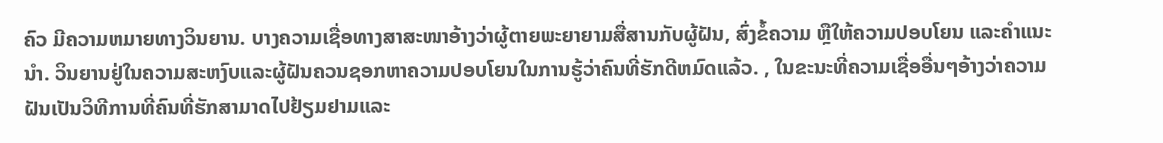ຄົວ ມີຄວາມຫມາຍທາງວິນຍານ. ບາງຄວາມເຊື່ອທາງສາສະໜາອ້າງວ່າຜູ້ຕາຍພະຍາຍາມສື່ສານກັບຜູ້ຝັນ, ສົ່ງຂໍ້ຄວາມ ຫຼືໃຫ້ຄວາມປອບໂຍນ ແລະຄຳແນະນຳ. ວິນຍານຢູ່ໃນຄວາມສະຫງົບແລະຜູ້ຝັນຄວນຊອກຫາຄວາມປອບໂຍນໃນການຮູ້ວ່າຄົນທີ່ຮັກດີຫມົດແລ້ວ. , ໃນຂະນະທີ່ຄວາມເຊື່ອອື່ນໆອ້າງວ່າຄວາມຝັນເປັນວິທີການທີ່ຄົນທີ່ຮັກສາມາດໄປຢ້ຽມຢາມແລະ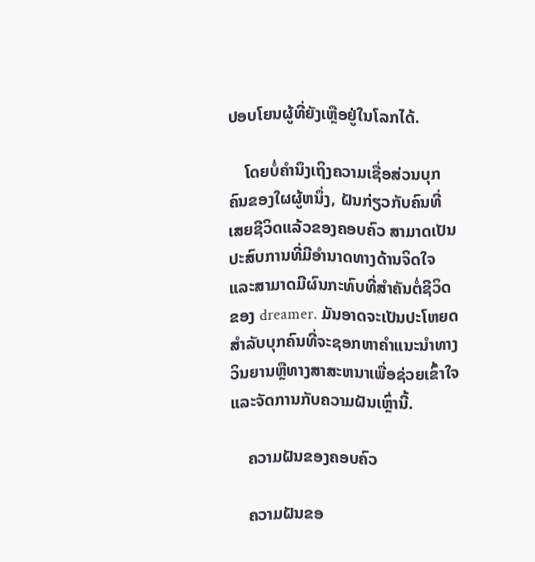ປອບໂຍນຜູ້ທີ່ຍັງເຫຼືອຢູ່ໃນໂລກໄດ້.

    ໂດຍບໍ່ຄໍານຶງເຖິງຄວາມເຊື່ອສ່ວນບຸກຄົນຂອງໃຜຜູ້ຫນຶ່ງ, ຝັນກ່ຽວກັບຄົນທີ່ເສຍຊີວິດແລ້ວຂອງຄອບຄົວ ສາມາດເປັນປະສົບການທີ່ມີອໍານາດທາງດ້ານຈິດໃຈແລະສາມາດມີຜົນກະທົບທີ່ສໍາຄັນຕໍ່ຊີວິດຂອງ dreamer. ມັນອາດຈະເປັນປະໂຫຍດສໍາລັບບຸກຄົນທີ່ຈະຊອກຫາຄໍາແນະນໍາທາງວິນຍານຫຼືທາງສາສະຫນາເພື່ອຊ່ວຍເຂົ້າໃຈແລະຈັດການກັບຄວາມຝັນເຫຼົ່ານີ້.

    ຄວາມຝັນຂອງຄອບຄົວ

    ຄວາມຝັນຂອ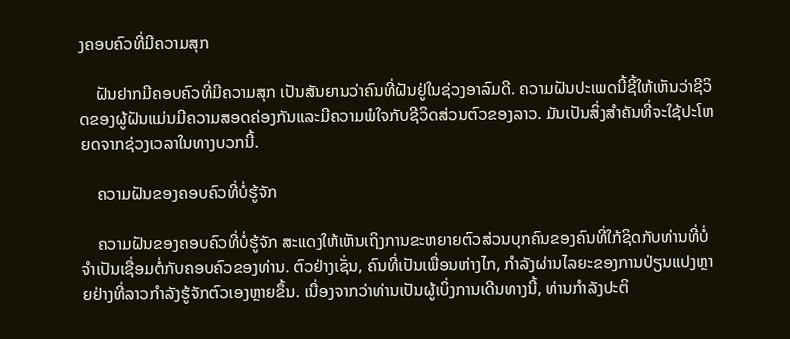ງຄອບຄົວທີ່ມີຄວາມສຸກ

    ຝັນຢາກມີຄອບຄົວທີ່ມີຄວາມສຸກ ເປັນສັນຍານວ່າຄົນທີ່ຝັນຢູ່ໃນຊ່ວງອາລົມດີ. ຄວາມຝັນປະເພດນີ້ຊີ້ໃຫ້ເຫັນວ່າຊີວິດຂອງຜູ້ຝັນແມ່ນມີຄວາມສອດຄ່ອງກັນແລະມີຄວາມພໍໃຈກັບຊີວິດສ່ວນຕົວຂອງລາວ. ມັນເປັນສິ່ງສໍາຄັນທີ່ຈະໃຊ້ປະໂຫຍດຈາກຊ່ວງເວລາໃນທາງບວກນີ້.

    ຄວາມຝັນຂອງຄອບຄົວທີ່ບໍ່ຮູ້ຈັກ

    ຄວາມຝັນຂອງຄອບຄົວທີ່ບໍ່ຮູ້ຈັກ ສະແດງໃຫ້ເຫັນເຖິງການຂະຫຍາຍຕົວສ່ວນບຸກຄົນຂອງຄົນທີ່ໃກ້ຊິດກັບທ່ານທີ່ບໍ່ຈໍາເປັນເຊື່ອມຕໍ່ກັບຄອບຄົວຂອງທ່ານ. ຕົວຢ່າງເຊັ່ນ, ຄົນທີ່ເປັນເພື່ອນຫ່າງໄກ, ກໍາລັງຜ່ານໄລຍະຂອງການປ່ຽນແປງຫຼາຍຢ່າງທີ່ລາວກໍາລັງຮູ້ຈັກຕົວເອງຫຼາຍຂຶ້ນ. ເນື່ອງຈາກວ່າທ່ານເປັນຜູ້ເບິ່ງການເດີນທາງນີ້, ທ່ານກໍາລັງປະຕິ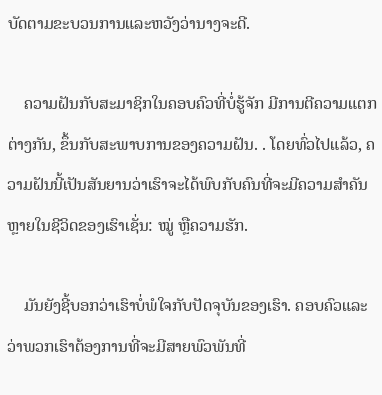ບັດຕາມຂະບວນການແລະຫວັງວ່ານາງຈະດີ.

    ຄວາມຝັນກັບສະມາຊິກໃນຄອບຄົວທີ່ບໍ່ຮູ້ຈັກ ມີການຕີຄວາມແຕກຕ່າງກັນ, ຂຶ້ນກັບສະພາບການຂອງຄວາມຝັນ. . ໂດຍທົ່ວໄປແລ້ວ, ຄວາມຝັນນີ້ເປັນສັນຍານວ່າເຮົາຈະໄດ້ພົບກັບຄົນທີ່ຈະມີຄວາມສໍາຄັນຫຼາຍໃນຊີວິດຂອງເຮົາເຊັ່ນ: ໝູ່ ຫຼືຄວາມຮັກ.

    ມັນຍັງຊີ້ບອກວ່າເຮົາບໍ່ພໍໃຈກັບປັດຈຸບັນຂອງເຮົາ. ຄອບຄົວແລະວ່າພວກເຮົາຕ້ອງການທີ່ຈະມີສາຍພົວພັນທີ່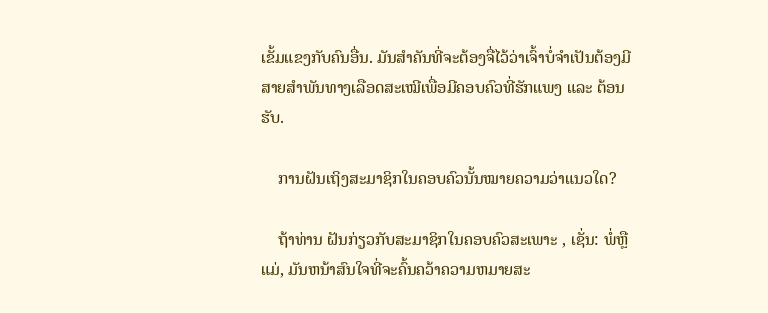ເຂັ້ມແຂງກັບຄົນອື່ນ. ມັນສຳຄັນທີ່ຈະຕ້ອງຈື່ໄວ້ວ່າເຈົ້າບໍ່ຈຳເປັນຕ້ອງມີສາຍສຳພັນທາງເລືອດສະເໝີເພື່ອມີຄອບຄົວທີ່ຮັກແພງ ແລະ ຕ້ອນຮັບ.

    ການຝັນເຖິງສະມາຊິກໃນຄອບຄົວນັ້ນໝາຍຄວາມວ່າແນວໃດ?

    ຖ້າທ່ານ ຝັນກ່ຽວກັບສະມາຊິກໃນຄອບຄົວສະເພາະ , ເຊັ່ນ: ພໍ່ຫຼືແມ່, ມັນຫນ້າສົນໃຈທີ່ຈະຄົ້ນຄວ້າຄວາມຫມາຍສະ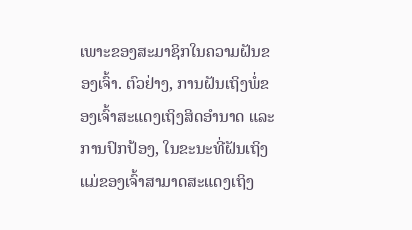ເພາະຂອງສະມາຊິກໃນຄວາມຝັນຂອງເຈົ້າ. ຕົວຢ່າງ, ການຝັນເຖິງພໍ່ຂອງເຈົ້າສະແດງເຖິງສິດອຳນາດ ແລະການປົກປ້ອງ, ໃນຂະນະທີ່ຝັນເຖິງແມ່ຂອງເຈົ້າສາມາດສະແດງເຖິງ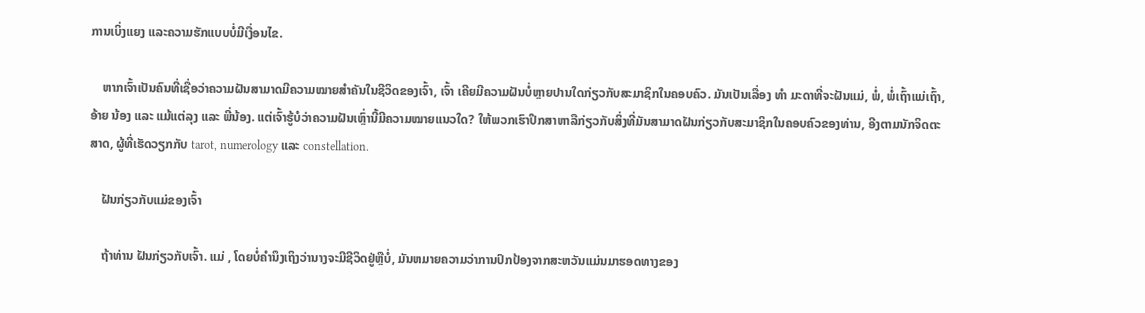ການເບິ່ງແຍງ ແລະຄວາມຮັກແບບບໍ່ມີເງື່ອນໄຂ.

    ຫາກເຈົ້າເປັນຄົນທີ່ເຊື່ອວ່າຄວາມຝັນສາມາດມີຄວາມໝາຍສຳຄັນໃນຊີວິດຂອງເຈົ້າ, ເຈົ້າ ເຄີຍມີຄວາມຝັນບໍ່ຫຼາຍປານໃດກ່ຽວກັບສະມາຊິກໃນຄອບຄົວ. ມັນເປັນເລື່ອງ ທຳ ມະດາທີ່ຈະຝັນແມ່, ພໍ່, ພໍ່ເຖົ້າແມ່ເຖົ້າ, ອ້າຍ ນ້ອງ ແລະ ແມ້ແຕ່ລຸງ ແລະ ພີ່ນ້ອງ. ແຕ່ເຈົ້າຮູ້ບໍວ່າຄວາມຝັນເຫຼົ່ານີ້ມີຄວາມໝາຍແນວໃດ? ໃຫ້ພວກເຮົາປຶກສາຫາລືກ່ຽວກັບສິ່ງທີ່ມັນສາມາດຝັນກ່ຽວກັບສະມາຊິກໃນຄອບຄົວຂອງທ່ານ, ອີງຕາມນັກຈິດຕະສາດ, ຜູ້ທີ່ເຮັດວຽກກັບ tarot, numerology ແລະ constellation.

    ຝັນກ່ຽວກັບແມ່ຂອງເຈົ້າ

    ຖ້າທ່ານ ຝັນກ່ຽວກັບເຈົ້າ. ແມ່ , ໂດຍບໍ່ຄໍານຶງເຖິງວ່ານາງຈະມີຊີວິດຢູ່ຫຼືບໍ່, ມັນຫມາຍຄວາມວ່າການປົກປ້ອງຈາກສະຫວັນແມ່ນມາຮອດທາງຂອງ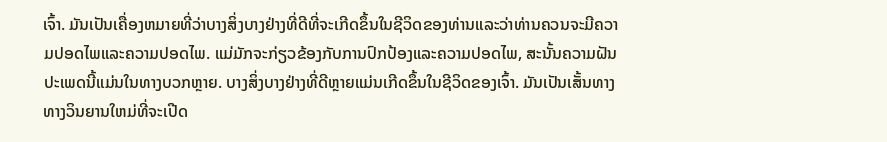ເຈົ້າ. ມັນເປັນເຄື່ອງຫມາຍທີ່ວ່າບາງສິ່ງບາງຢ່າງທີ່ດີທີ່ຈະເກີດຂຶ້ນໃນຊີວິດຂອງທ່ານແລະວ່າທ່ານຄວນຈະມີຄວາມປອດໄພແລະຄວາມປອດໄພ. ແມ່ມັກຈະກ່ຽວຂ້ອງກັບການປົກປ້ອງແລະຄວາມປອດໄພ, ສະນັ້ນຄວາມຝັນປະເພດນີ້ແມ່ນໃນທາງບວກຫຼາຍ. ບາງສິ່ງບາງຢ່າງທີ່ດີຫຼາຍແມ່ນເກີດຂຶ້ນໃນຊີວິດຂອງເຈົ້າ. ມັນເປັນເສັ້ນທາງທາງວິນຍານໃຫມ່ທີ່ຈະເປີດ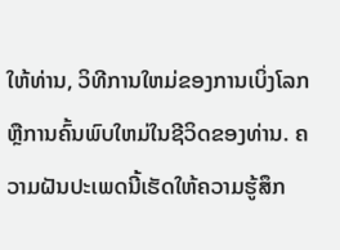ໃຫ້ທ່ານ, ວິທີການໃຫມ່ຂອງການເບິ່ງໂລກຫຼືການຄົ້ນພົບໃຫມ່ໃນຊີວິດຂອງທ່ານ. ຄວາມຝັນປະເພດນີ້ເຮັດໃຫ້ຄວາມຮູ້ສຶກ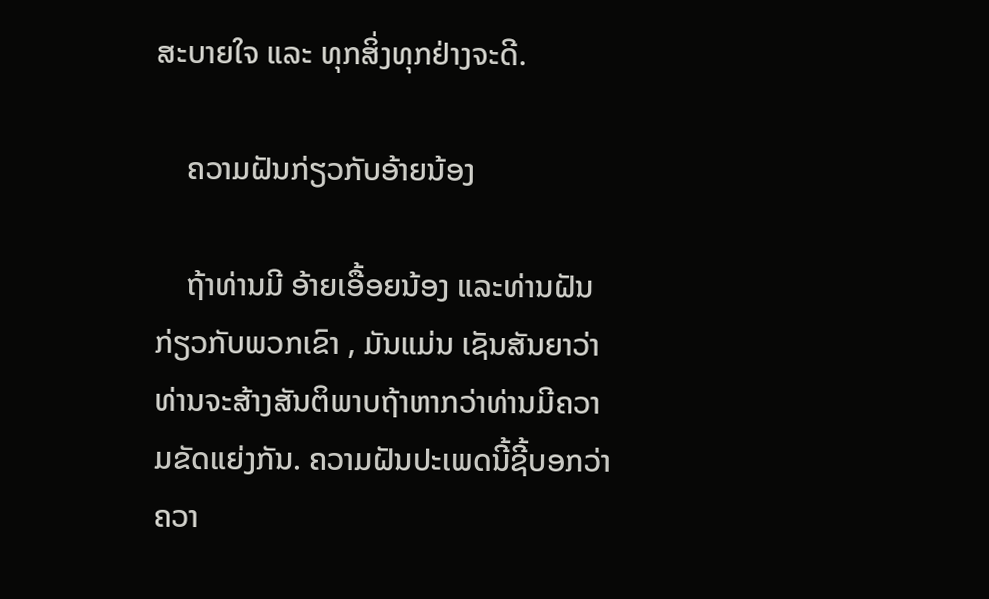ສະບາຍໃຈ ແລະ ທຸກສິ່ງທຸກຢ່າງຈະດີ.

    ຄວາມຝັນກ່ຽວກັບອ້າຍນ້ອງ

    ຖ້າທ່ານມີ ອ້າຍເອື້ອຍນ້ອງ ແລະທ່ານຝັນກ່ຽວກັບພວກເຂົາ , ມັນແມ່ນ ເຊັນສັນຍາວ່າທ່ານຈະສ້າງສັນຕິພາບຖ້າຫາກວ່າທ່ານມີຄວາມຂັດແຍ່ງກັນ. ຄວາມຝັນປະເພດນີ້ຊີ້ບອກວ່າຄວາ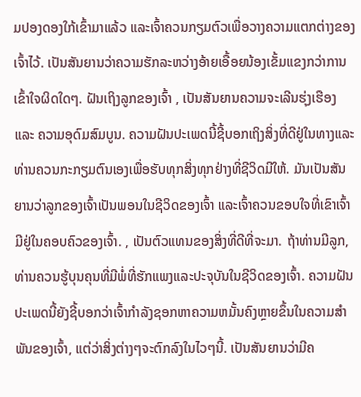ມປອງດອງໃກ້ເຂົ້າມາແລ້ວ ແລະເຈົ້າຄວນກຽມຕົວເພື່ອວາງຄວາມແຕກຕ່າງຂອງເຈົ້າໄວ້. ເປັນສັນຍານວ່າຄວາມຮັກລະຫວ່າງອ້າຍເອື້ອຍນ້ອງເຂັ້ມແຂງກວ່າການເຂົ້າໃຈຜິດໃດໆ. ຝັນເຖິງລູກຂອງເຈົ້າ , ເປັນສັນຍານຄວາມຈະເລີນຮຸ່ງເຮືອງ ແລະ ຄວາມອຸດົມສົມບູນ. ຄວາມຝັນປະເພດນີ້ຊີ້ບອກເຖິງສິ່ງທີ່ດີຢູ່ໃນທາງແລະທ່ານຄວນກະກຽມຕົນເອງເພື່ອຮັບທຸກສິ່ງທຸກຢ່າງທີ່ຊີວິດມີໃຫ້. ມັນເປັນສັນຍານວ່າລູກຂອງເຈົ້າເປັນພອນໃນຊີວິດຂອງເຈົ້າ ແລະເຈົ້າຄວນຂອບໃຈທີ່ເຂົາເຈົ້າມີຢູ່ໃນຄອບຄົວຂອງເຈົ້າ. , ເປັນຕົວແທນຂອງສິ່ງທີ່ດີທີ່ຈະມາ. ຖ້າທ່ານມີລູກ, ທ່ານຄວນຮູ້ບຸນຄຸນທີ່ມີພໍ່ທີ່ຮັກແພງແລະປະຈຸບັນໃນຊີວິດຂອງເຈົ້າ. ຄວາມຝັນປະເພດນີ້ຍັງຊີ້ບອກວ່າເຈົ້າກໍາລັງຊອກຫາຄວາມຫມັ້ນຄົງຫຼາຍຂຶ້ນໃນຄວາມສໍາພັນຂອງເຈົ້າ, ແຕ່ວ່າສິ່ງຕ່າງໆຈະຕົກລົງໃນໄວໆນີ້. ເປັນສັນຍານວ່າມີຄ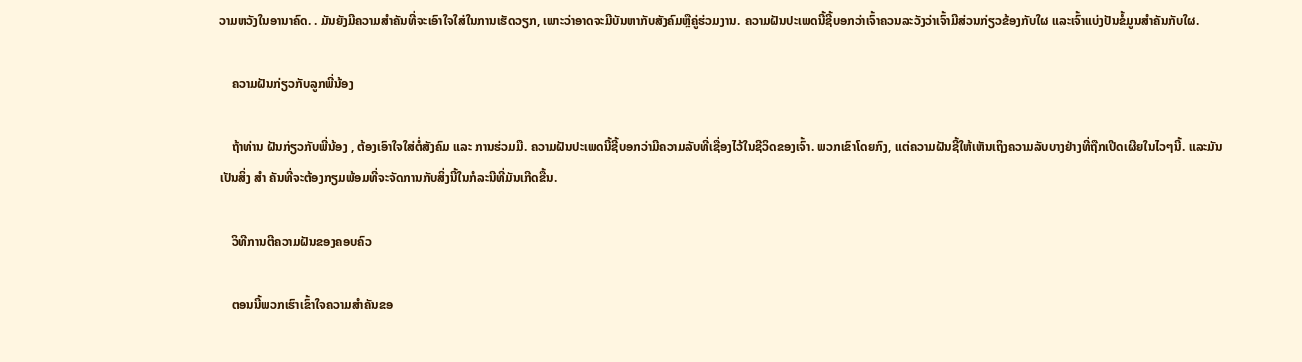ວາມຫວັງໃນອານາຄົດ. . ມັນຍັງມີຄວາມສໍາຄັນທີ່ຈະເອົາໃຈໃສ່ໃນການເຮັດວຽກ, ເພາະວ່າອາດຈະມີບັນຫາກັບສັງຄົມຫຼືຄູ່ຮ່ວມງານ. ຄວາມຝັນປະເພດນີ້ຊີ້ບອກວ່າເຈົ້າຄວນລະວັງວ່າເຈົ້າມີສ່ວນກ່ຽວຂ້ອງກັບໃຜ ແລະເຈົ້າແບ່ງປັນຂໍ້ມູນສຳຄັນກັບໃຜ.

    ຄວາມຝັນກ່ຽວກັບລູກພີ່ນ້ອງ

    ຖ້າທ່ານ ຝັນກ່ຽວກັບພີ່ນ້ອງ , ຕ້ອງເອົາໃຈໃສ່ຕໍ່ສັງຄົມ ແລະ ການຮ່ວມມື. ຄວາມຝັນປະເພດນີ້ຊີ້ບອກວ່າມີຄວາມລັບທີ່ເຊື່ອງໄວ້ໃນຊີວິດຂອງເຈົ້າ. ພວກເຂົາໂດຍກົງ, ແຕ່ຄວາມຝັນຊີ້ໃຫ້ເຫັນເຖິງຄວາມລັບບາງຢ່າງທີ່ຖືກເປີດເຜີຍໃນໄວໆນີ້. ແລະມັນເປັນສິ່ງ ສຳ ຄັນທີ່ຈະຕ້ອງກຽມພ້ອມທີ່ຈະຈັດການກັບສິ່ງນີ້ໃນກໍລະນີທີ່ມັນເກີດຂື້ນ.

    ວິທີການຕີຄວາມຝັນຂອງຄອບຄົວ

    ຕອນນີ້ພວກເຮົາເຂົ້າໃຈຄວາມສໍາຄັນຂອ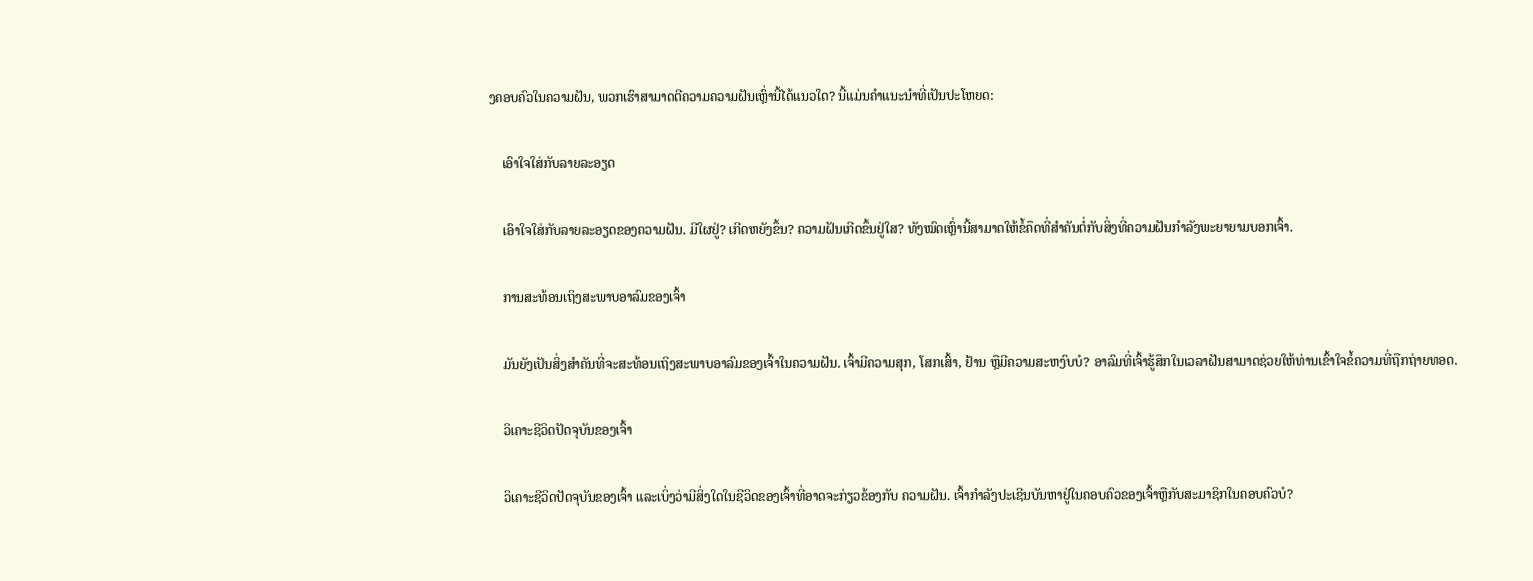ງຄອບຄົວໃນຄວາມຝັນ, ພວກເຮົາສາມາດຕີຄວາມຄວາມຝັນເຫຼົ່ານີ້ໄດ້ແນວໃດ? ນີ້ແມ່ນຄໍາແນະນໍາທີ່ເປັນປະໂຫຍດ:

    ເອົາໃຈໃສ່ກັບລາຍລະອຽດ

    ເອົາໃຈໃສ່ກັບລາຍລະອຽດຂອງຄວາມຝັນ. ມີໃຜຢູ່? ເກີດຫຍັງຂຶ້ນ? ຄວາມຝັນເກີດຂຶ້ນຢູ່ໃສ? ທັງໝົດເຫຼົ່ານີ້ສາມາດໃຫ້ຂໍ້ຄຶດທີ່ສຳຄັນຕໍ່ກັບສິ່ງທີ່ຄວາມຝັນກຳລັງພະຍາຍາມບອກເຈົ້າ.

    ການສະທ້ອນເຖິງສະພາບອາລົມຂອງເຈົ້າ

    ມັນຍັງເປັນສິ່ງສຳຄັນທີ່ຈະສະທ້ອນເຖິງສະພາບອາລົມຂອງເຈົ້າໃນຄວາມຝັນ. ເຈົ້າມີຄວາມສຸກ, ໂສກເສົ້າ, ຢ້ານ ຫຼືມີຄວາມສະຫງົບບໍ? ອາລົມທີ່ເຈົ້າຮູ້ສຶກໃນເວລາຝັນສາມາດຊ່ວຍໃຫ້ທ່ານເຂົ້າໃຈຂໍ້ຄວາມທີ່ຖືກຖ່າຍທອດ.

    ວິເຄາະຊີວິດປັດຈຸບັນຂອງເຈົ້າ

    ວິເຄາະຊີວິດປັດຈຸບັນຂອງເຈົ້າ ແລະເບິ່ງວ່າມີສິ່ງໃດໃນຊີວິດຂອງເຈົ້າທີ່ອາດຈະກ່ຽວຂ້ອງກັບ ຄວາມຝັນ. ເຈົ້າກໍາລັງປະເຊີນບັນຫາຢູ່ໃນຄອບຄົວຂອງເຈົ້າຫຼືກັບສະມາຊິກໃນຄອບຄົວບໍ?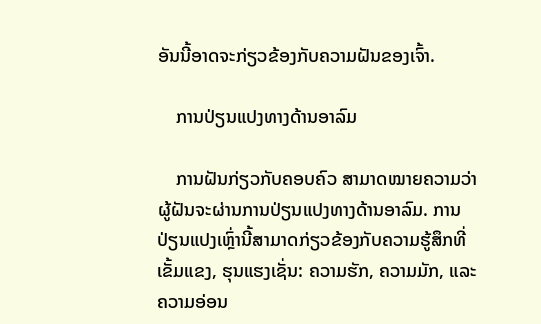ອັນນີ້ອາດຈະກ່ຽວຂ້ອງກັບຄວາມຝັນຂອງເຈົ້າ.

    ການປ່ຽນແປງທາງດ້ານອາລົມ

    ການຝັນກ່ຽວກັບຄອບຄົວ ສາມາດໝາຍຄວາມວ່າຜູ້ຝັນຈະຜ່ານການປ່ຽນແປງທາງດ້ານອາລົມ. ການປ່ຽນແປງເຫຼົ່ານີ້ສາມາດກ່ຽວຂ້ອງກັບຄວາມຮູ້ສຶກທີ່ເຂັ້ມແຂງ, ຮຸນແຮງເຊັ່ນ: ຄວາມຮັກ, ຄວາມມັກ, ແລະຄວາມອ່ອນ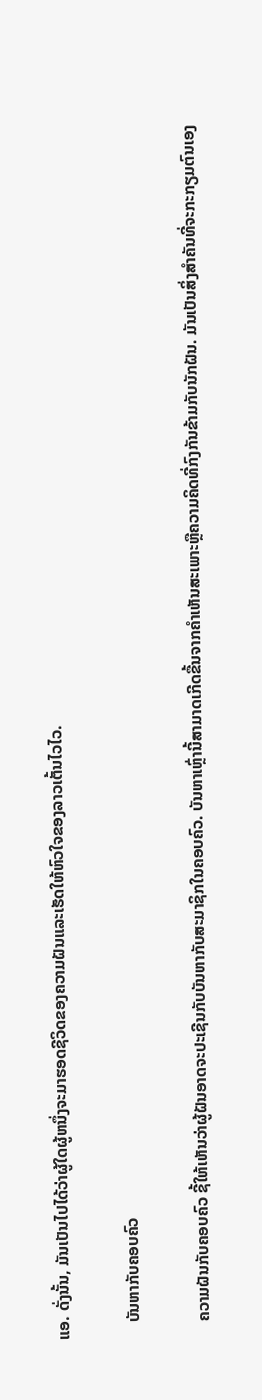ແອ. ດັ່ງນັ້ນ, ມັນເປັນໄປໄດ້ວ່າຜູ້ໃດຜູ້ຫນຶ່ງຈະມາຮອດຊີວິດຂອງຄວາມຝັນແລະເຮັດໃຫ້ຫົວໃຈຂອງລາວເຕັ້ນໄວໄວ.

    ບັນຫາກັບຄອບຄົວ

    ຄວາມຝັນກັບຄອບຄົວ ຊີ້ໃຫ້ເຫັນວ່າຜູ້ຝັນອາດຈະປະເຊີນກັບບັນຫາກັບສະມາຊິກໃນຄອບຄົວ. ບັນຫາເຫຼົ່ານີ້ສາມາດເກີດຂື້ນຈາກຄໍາເຫັນສະເພາະຫຼືຄວາມຄິດທີ່ກົງກັນຂ້າມກັບນັກຝັນ. ມັນເປັນສິ່ງສໍາຄັນທີ່ຈະກະກຽມຕົນເອງ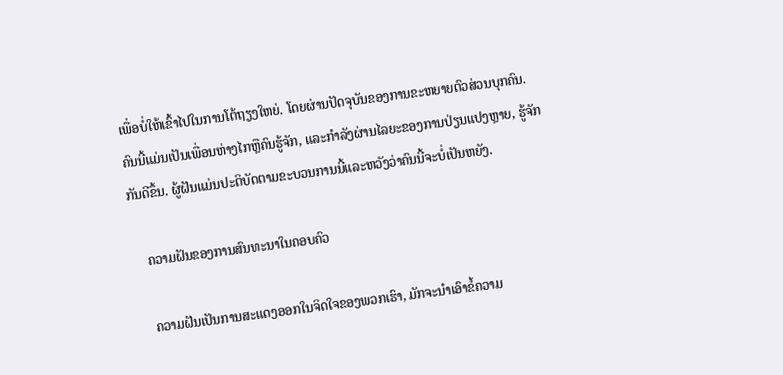ເພື່ອບໍ່ໃຫ້ເຂົ້າໄປໃນການໂຕ້ຖຽງໃຫຍ່. ໂດຍຜ່ານປັດຈຸບັນຂອງການຂະຫຍາຍຕົວສ່ວນບຸກຄົນ. ຄົນນີ້ແມ່ນເປັນເພື່ອນຫ່າງໄກຫຼືຄົນຮູ້ຈັກ, ແລະກໍາລັງຜ່ານໄລຍະຂອງການປ່ຽນແປງຫຼາຍ, ຮູ້ຈັກກັນດີຂຶ້ນ. ຜູ້ຝັນແມ່ນປະຕິບັດຕາມຂະບວນການນີ້ແລະຫວັງວ່າຄົນນີ້ຈະບໍ່ເປັນຫຍັງ.

    ຄວາມຝັນຂອງການສົນທະນາໃນຄອບຄົວ

    ຄວາມຝັນເປັນການສະແດງອອກໃນຈິດໃຈຂອງພວກເຮົາ, ມັກຈະນໍາເອົາຂໍ້ຄວາມ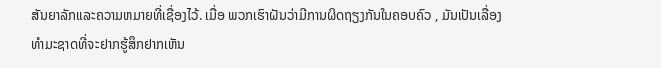ສັນຍາລັກແລະຄວາມຫມາຍທີ່ເຊື່ອງໄວ້. ເມື່ອ ພວກເຮົາຝັນວ່າມີການຜິດຖຽງກັນໃນຄອບຄົວ , ມັນເປັນເລື່ອງທໍາມະຊາດທີ່ຈະຢາກຮູ້ສຶກຢາກເຫັນ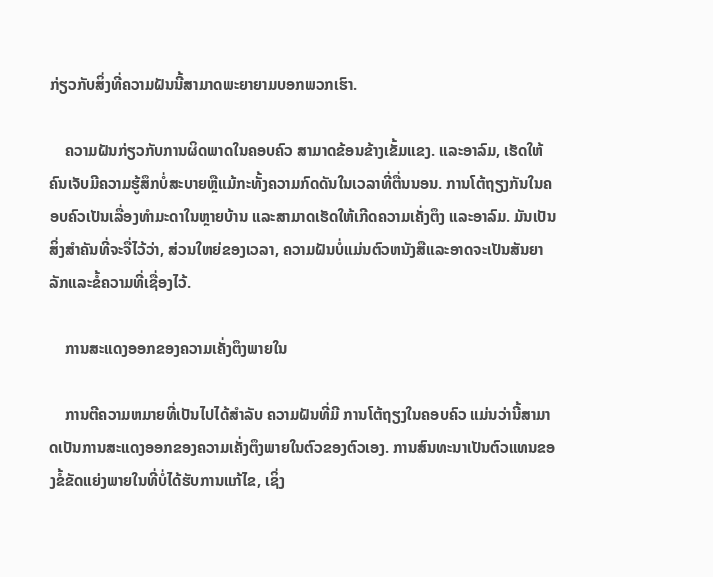ກ່ຽວກັບສິ່ງທີ່ຄວາມຝັນນີ້ສາມາດພະຍາຍາມບອກພວກເຮົາ.

    ຄວາມຝັນກ່ຽວກັບການຜິດພາດໃນຄອບຄົວ ສາມາດຂ້ອນຂ້າງເຂັ້ມແຂງ. ແລະອາລົມ, ເຮັດໃຫ້ຄົນເຈັບມີຄວາມຮູ້ສຶກບໍ່ສະບາຍຫຼືແມ້ກະທັ້ງຄວາມກົດດັນໃນເວລາທີ່ຕື່ນນອນ. ການໂຕ້ຖຽງກັນໃນຄອບຄົວເປັນເລື່ອງທຳມະດາໃນຫຼາຍບ້ານ ແລະສາມາດເຮັດໃຫ້ເກີດຄວາມເຄັ່ງຕຶງ ແລະອາລົມ. ມັນເປັນສິ່ງສໍາຄັນທີ່ຈະຈື່ໄວ້ວ່າ, ສ່ວນໃຫຍ່ຂອງເວລາ, ຄວາມຝັນບໍ່ແມ່ນຕົວຫນັງສືແລະອາດຈະເປັນສັນຍາລັກແລະຂໍ້ຄວາມທີ່ເຊື່ອງໄວ້.

    ການສະແດງອອກຂອງຄວາມເຄັ່ງຕຶງພາຍໃນ

    ການຕີຄວາມຫມາຍທີ່ເປັນໄປໄດ້ສໍາລັບ ຄວາມຝັນທີ່ມີ ການໂຕ້ຖຽງໃນຄອບຄົວ ແມ່ນວ່ານີ້ສາມາດເປັນການສະແດງອອກຂອງຄວາມເຄັ່ງຕຶງພາຍໃນຕົວຂອງຕົວເອງ. ການສົນທະນາເປັນຕົວແທນຂອງຂໍ້ຂັດແຍ່ງພາຍໃນທີ່ບໍ່ໄດ້ຮັບການແກ້ໄຂ, ເຊິ່ງ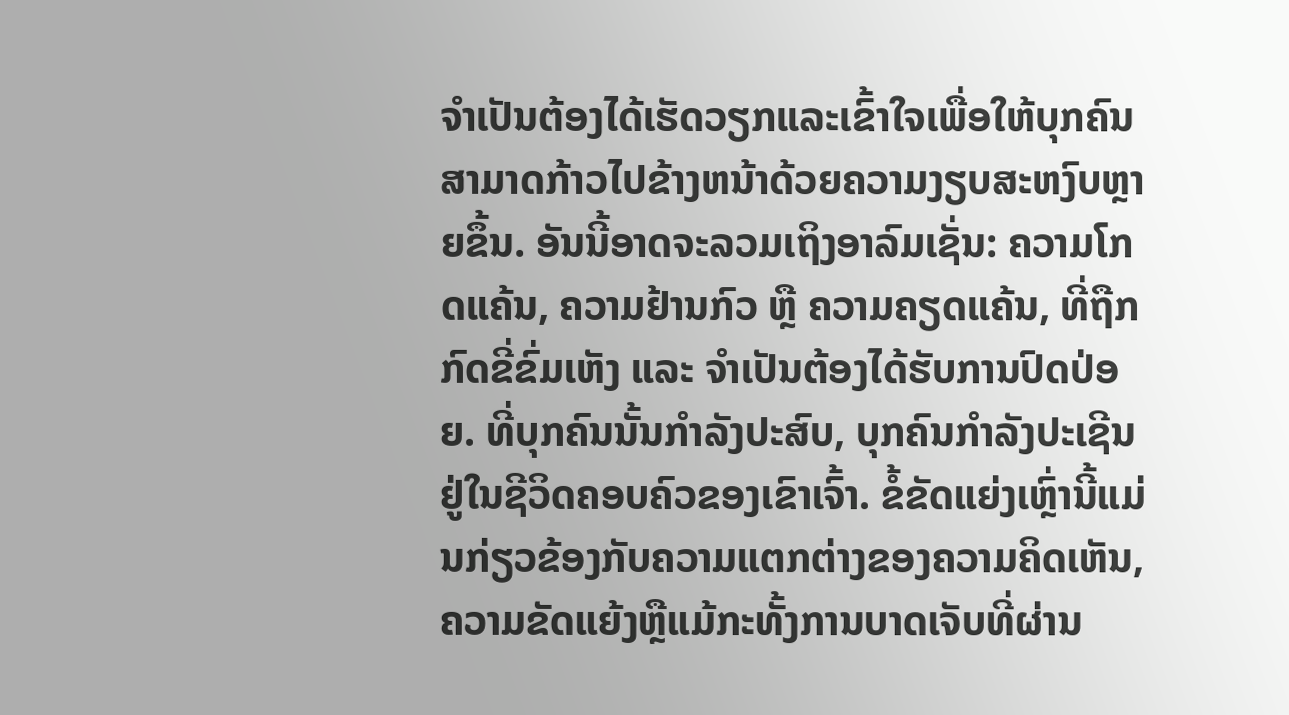ຈໍາເປັນຕ້ອງໄດ້ເຮັດວຽກແລະເຂົ້າໃຈເພື່ອໃຫ້ບຸກຄົນສາມາດກ້າວໄປຂ້າງຫນ້າດ້ວຍຄວາມງຽບສະຫງົບຫຼາຍຂຶ້ນ. ອັນນີ້ອາດຈະລວມເຖິງອາລົມເຊັ່ນ: ຄວາມໂກດແຄ້ນ, ຄວາມຢ້ານກົວ ຫຼື ຄວາມຄຽດແຄ້ນ, ທີ່ຖືກກົດຂີ່ຂົ່ມເຫັງ ແລະ ຈໍາເປັນຕ້ອງໄດ້ຮັບການປົດປ່ອຍ. ທີ່ບຸກຄົນນັ້ນກໍາລັງປະສົບ, ບຸກຄົນກໍາລັງປະເຊີນຢູ່ໃນຊີວິດຄອບຄົວຂອງເຂົາເຈົ້າ. ຂໍ້ຂັດແຍ່ງເຫຼົ່ານີ້ແມ່ນກ່ຽວຂ້ອງກັບຄວາມແຕກຕ່າງຂອງຄວາມຄິດເຫັນ, ຄວາມຂັດແຍ້ງຫຼືແມ້ກະທັ້ງການບາດເຈັບທີ່ຜ່ານ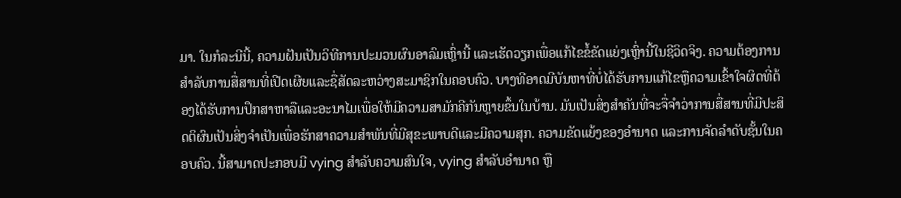ມາ. ໃນກໍລະນີນີ້, ຄວາມຝັນເປັນວິທີການປະມວນຜົນອາລົມເຫຼົ່ານີ້ ແລະເຮັດວຽກເພື່ອແກ້ໄຂຂໍ້ຂັດແຍ່ງເຫຼົ່ານີ້ໃນຊີວິດຈິງ. ຄວາມຕ້ອງການສໍາລັບການສື່ສານທີ່ເປີດເຜີຍແລະຊື່ສັດລະຫວ່າງສະມາຊິກໃນຄອບຄົວ. ບາງທີອາດມີບັນຫາທີ່ບໍ່ໄດ້ຮັບການແກ້ໄຂຫຼືຄວາມເຂົ້າໃຈຜິດທີ່ຕ້ອງໄດ້ຮັບການປຶກສາຫາລືແລະອະນາໄມເພື່ອໃຫ້ມີຄວາມສາມັກຄີກັນຫຼາຍຂຶ້ນໃນບ້ານ. ມັນເປັນສິ່ງສໍາຄັນທີ່ຈະຈື່ຈໍາວ່າການສື່ສານທີ່ມີປະສິດຕິຜົນເປັນສິ່ງຈໍາເປັນເພື່ອຮັກສາຄວາມສໍາພັນທີ່ມີສຸຂະພາບດີແລະມີຄວາມສຸກ. ຄວາມຂັດແຍ້ງຂອງອຳນາດ ແລະການຈັດລໍາດັບຊັ້ນໃນຄອບຄົວ. ນີ້ສາມາດປະກອບມີ vying ສໍາລັບຄວາມສົນໃຈ, vying ສໍາລັບອຳນາດ ຫຼື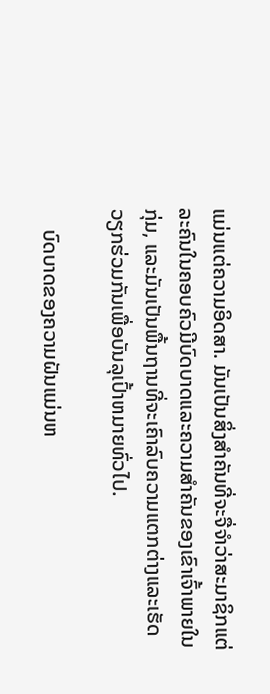ແມ່ນແຕ່ຄວາມອິດສາ. ມັນເປັນສິ່ງສໍາຄັນທີ່ຈະຈື່ຈໍາວ່າສະມາຊິກແຕ່ລະຄົນໃນຄອບຄົວມີບົດບາດແລະຄວາມສໍາຄັນຂອງເຂົາເຈົ້າພາຍໃນກຸ່ມ, ແລະມັນເປັນພື້ນຖານທີ່ຈະເຄົາລົບຄວາມແຕກຕ່າງແລະເຮັດວຽກຮ່ວມກັນເພື່ອບັນລຸເປົ້າຫມາຍທົ່ວໄປ.

    ບົດບາດຂອງຄວາມຝັນແມ່ນຫ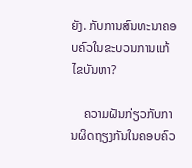ຍັງ. ກັບການສົນທະນາຄອບຄົວໃນຂະບວນການແກ້ໄຂບັນຫາ?

    ຄວາມຝັນກ່ຽວກັບການຜິດຖຽງກັນໃນຄອບຄົວ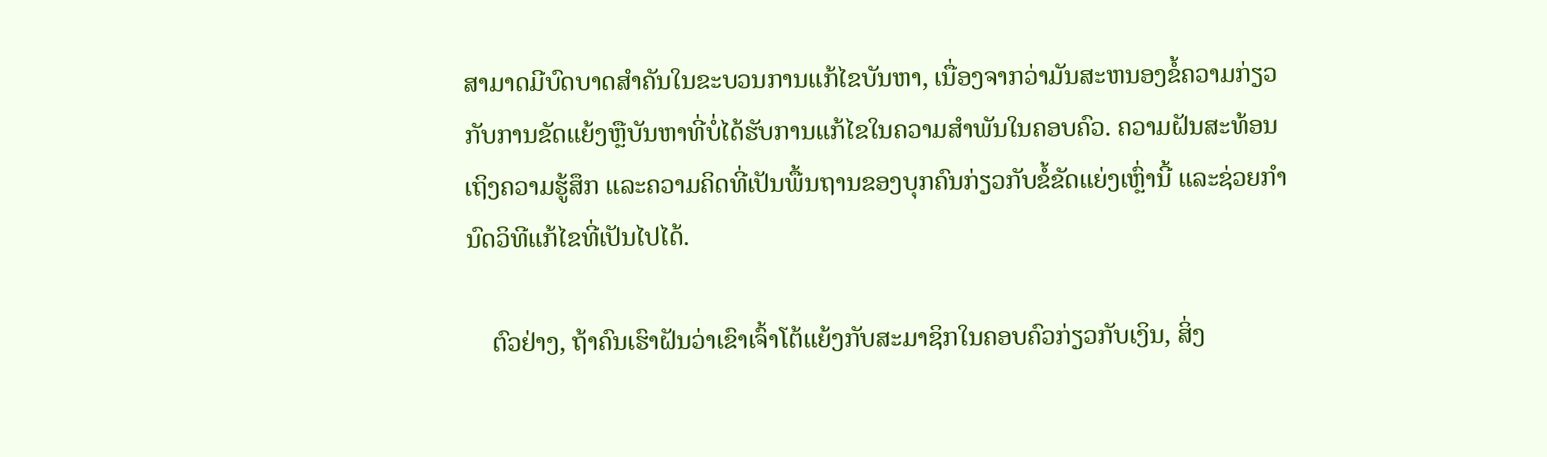ສາມາດມີບົດບາດສໍາຄັນໃນຂະບວນການແກ້ໄຂບັນຫາ, ເນື່ອງຈາກວ່າມັນສະຫນອງຂໍ້ຄວາມກ່ຽວກັບການຂັດແຍ້ງຫຼືບັນຫາທີ່ບໍ່ໄດ້ຮັບການແກ້ໄຂໃນຄວາມສໍາພັນໃນຄອບຄົວ. ຄວາມຝັນສະທ້ອນເຖິງຄວາມຮູ້ສຶກ ແລະຄວາມຄິດທີ່ເປັນພື້ນຖານຂອງບຸກຄົນກ່ຽວກັບຂໍ້ຂັດແຍ່ງເຫຼົ່ານີ້ ແລະຊ່ວຍກໍານົດວິທີແກ້ໄຂທີ່ເປັນໄປໄດ້.

    ຕົວຢ່າງ, ຖ້າຄົນເຮົາຝັນວ່າເຂົາເຈົ້າໂຕ້ແຍ້ງກັບສະມາຊິກໃນຄອບຄົວກ່ຽວກັບເງິນ, ສິ່ງ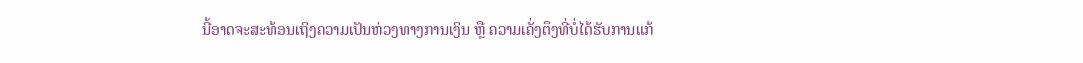ນີ້ອາດຈະສະທ້ອນເຖິງຄວາມເປັນຫ່ວງທາງການເງິນ ຫຼື ຄວາມເຄັ່ງຕຶງທີ່ບໍ່ໄດ້ຮັບການແກ້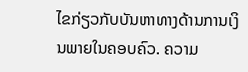ໄຂກ່ຽວກັບບັນຫາທາງດ້ານການເງິນພາຍໃນຄອບຄົວ. ຄວາມ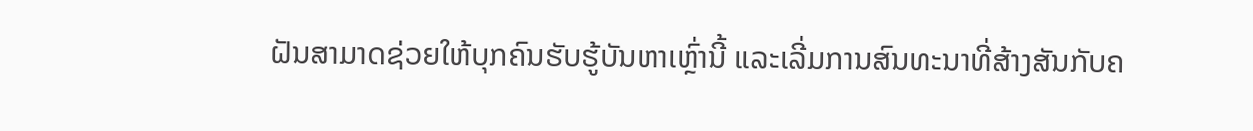ຝັນສາມາດຊ່ວຍໃຫ້ບຸກຄົນຮັບຮູ້ບັນຫາເຫຼົ່ານີ້ ແລະເລີ່ມການສົນທະນາທີ່ສ້າງສັນກັບຄ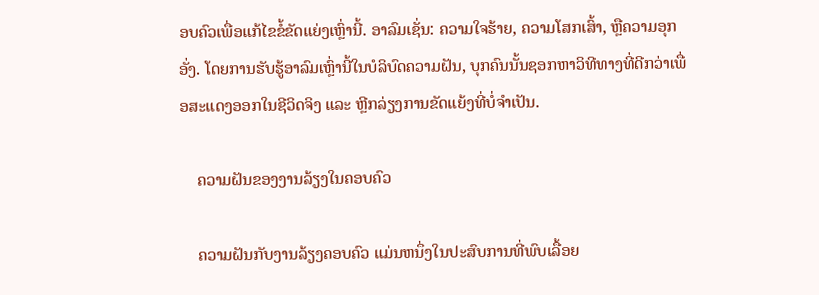ອບຄົວເພື່ອແກ້ໄຂຂໍ້ຂັດແຍ່ງເຫຼົ່ານີ້. ອາລົມເຊັ່ນ: ຄວາມໃຈຮ້າຍ, ຄວາມໂສກເສົ້າ, ຫຼືຄວາມອຸກອັ່ງ. ໂດຍການຮັບຮູ້ອາລົມເຫຼົ່ານີ້ໃນບໍລິບົດຄວາມຝັນ, ບຸກຄົນນັ້ນຊອກຫາວິທີທາງທີ່ດີກວ່າເພື່ອສະແດງອອກໃນຊີວິດຈິງ ແລະ ຫຼີກລ່ຽງການຂັດແຍ້ງທີ່ບໍ່ຈໍາເປັນ.

    ຄວາມຝັນຂອງງານລ້ຽງໃນຄອບຄົວ

    ຄວາມຝັນກັບງານລ້ຽງຄອບຄົວ ແມ່ນຫນຶ່ງໃນປະສົບການທີ່ພົບເລື້ອຍ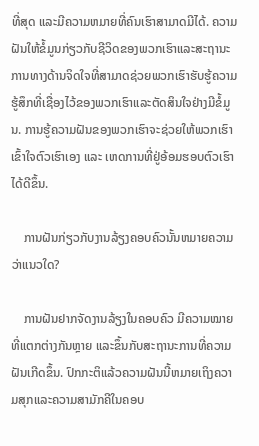ທີ່ສຸດ ແລະມີຄວາມຫມາຍທີ່ຄົນເຮົາສາມາດມີໄດ້. ຄວາມຝັນໃຫ້ຂໍ້ມູນກ່ຽວກັບຊີວິດຂອງພວກເຮົາແລະສະຖານະການທາງດ້ານຈິດໃຈທີ່ສາມາດຊ່ວຍພວກເຮົາຮັບຮູ້ຄວາມຮູ້ສຶກທີ່ເຊື່ອງໄວ້ຂອງພວກເຮົາແລະຕັດສິນໃຈຢ່າງມີຂໍ້ມູນ. ການຮູ້ຄວາມຝັນຂອງພວກເຮົາຈະຊ່ວຍໃຫ້ພວກເຮົາເຂົ້າໃຈຕົວເຮົາເອງ ແລະ ເຫດການທີ່ຢູ່ອ້ອມຮອບຕົວເຮົາໄດ້ດີຂຶ້ນ.

    ການຝັນກ່ຽວກັບງານລ້ຽງຄອບຄົວນັ້ນຫມາຍຄວາມວ່າແນວໃດ?

    ການຝັນຢາກຈັດງານລ້ຽງໃນຄອບຄົວ ມີຄວາມໝາຍທີ່ແຕກຕ່າງກັນຫຼາຍ ແລະຂຶ້ນກັບສະຖານະການທີ່ຄວາມຝັນເກີດຂຶ້ນ. ປົກກະຕິແລ້ວຄວາມຝັນນີ້ຫມາຍເຖິງຄວາມສຸກແລະຄວາມສາມັກຄີໃນຄອບ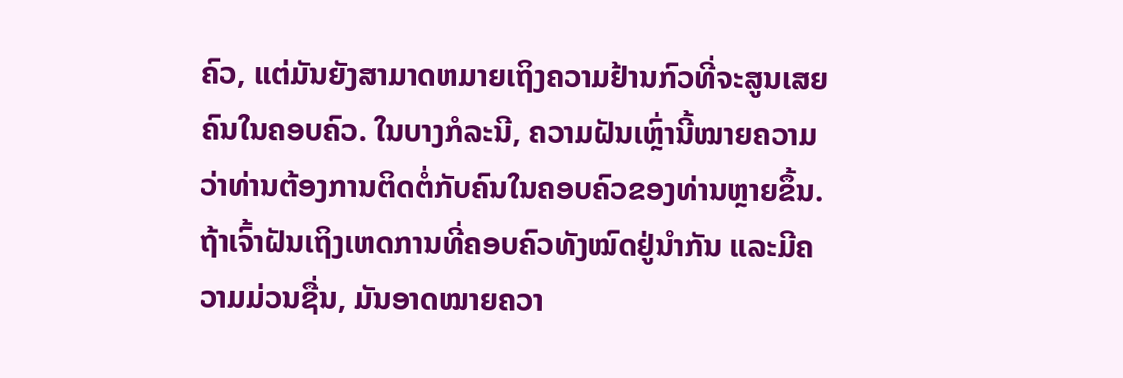ຄົວ, ແຕ່ມັນຍັງສາມາດຫມາຍເຖິງຄວາມຢ້ານກົວທີ່ຈະສູນເສຍຄົນໃນຄອບຄົວ. ໃນບາງກໍລະນີ, ຄວາມຝັນເຫຼົ່ານີ້ໝາຍຄວາມວ່າທ່ານຕ້ອງການຕິດຕໍ່ກັບຄົນໃນຄອບຄົວຂອງທ່ານຫຼາຍຂຶ້ນ. ຖ້າເຈົ້າຝັນເຖິງເຫດການທີ່ຄອບຄົວທັງໝົດຢູ່ນຳກັນ ແລະມີຄວາມມ່ວນຊື່ນ, ມັນອາດໝາຍຄວາ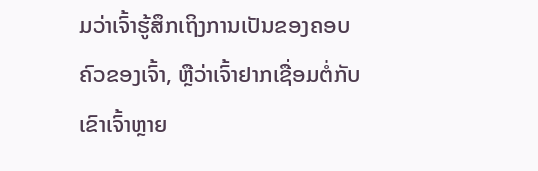ມວ່າເຈົ້າຮູ້ສຶກເຖິງການເປັນຂອງຄອບຄົວຂອງເຈົ້າ, ຫຼືວ່າເຈົ້າຢາກເຊື່ອມຕໍ່ກັບເຂົາເຈົ້າຫຼາຍ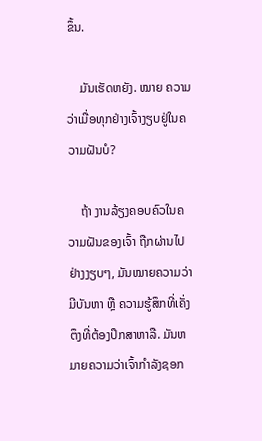ຂຶ້ນ.

    ມັນເຮັດຫຍັງ. ໝາຍ ຄວາມວ່າເມື່ອທຸກຢ່າງເຈົ້າງຽບຢູ່ໃນຄວາມຝັນບໍ?

    ຖ້າ ງານລ້ຽງຄອບຄົວໃນຄວາມຝັນຂອງເຈົ້າ ຖືກຜ່ານໄປຢ່າງງຽບໆ, ມັນໝາຍຄວາມວ່າມີບັນຫາ ຫຼື ຄວາມຮູ້ສຶກທີ່ເຄັ່ງຕຶງທີ່ຕ້ອງປຶກສາຫາລື. ມັນຫມາຍຄວາມວ່າເຈົ້າກໍາລັງຊອກ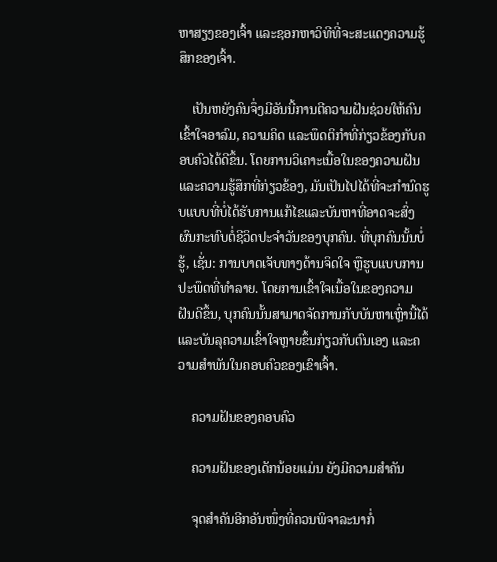ຫາສຽງຂອງເຈົ້າ ແລະຊອກຫາວິທີທີ່ຈະສະແດງຄວາມຮູ້ສຶກຂອງເຈົ້າ.

    ເປັນຫຍັງຄົນຈຶ່ງມີອັນນີ້ການຕີຄວາມຝັນຊ່ວຍໃຫ້ຄົນເຂົ້າໃຈອາລົມ, ຄວາມຄິດ ແລະພຶດຕິກຳທີ່ກ່ຽວຂ້ອງກັບຄອບຄົວໄດ້ດີຂຶ້ນ. ໂດຍການວິເຄາະເນື້ອໃນຂອງຄວາມຝັນແລະຄວາມຮູ້ສຶກທີ່ກ່ຽວຂ້ອງ, ມັນເປັນໄປໄດ້ທີ່ຈະກໍານົດຮູບແບບທີ່ບໍ່ໄດ້ຮັບການແກ້ໄຂແລະບັນຫາທີ່ອາດຈະສົ່ງຜົນກະທົບຕໍ່ຊີວິດປະຈໍາວັນຂອງບຸກຄົນ. ທີ່ບຸກຄົນນັ້ນບໍ່ຮູ້, ເຊັ່ນ: ການບາດເຈັບທາງດ້ານຈິດໃຈ ຫຼືຮູບແບບການປະພຶດທີ່ທຳລາຍ. ໂດຍການເຂົ້າໃຈເນື້ອໃນຂອງຄວາມຝັນດີຂຶ້ນ, ບຸກຄົນນັ້ນສາມາດຈັດການກັບບັນຫາເຫຼົ່ານີ້ໄດ້ ແລະບັນລຸຄວາມເຂົ້າໃຈຫຼາຍຂຶ້ນກ່ຽວກັບຕົນເອງ ແລະຄວາມສໍາພັນໃນຄອບຄົວຂອງເຂົາເຈົ້າ.

    ຄວາມຝັນຂອງຄອບຄົວ

    ຄວາມຝັນຂອງເດັກນ້ອຍແມ່ນ ຍັງມີຄວາມສໍາຄັນ

    ຈຸດສໍາຄັນອີກອັນໜຶ່ງທີ່ຄວນພິຈາລະນາກໍ່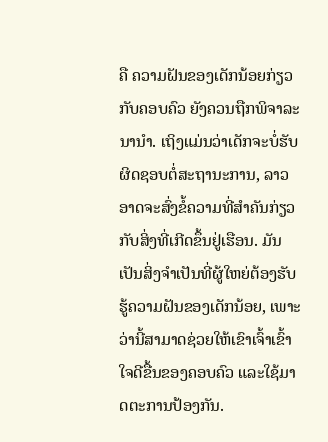ຄື ຄວາມຝັນຂອງເດັກນ້ອຍກ່ຽວກັບຄອບຄົວ ຍັງຄວນຖືກພິຈາລະນານຳ. ເຖິງແມ່ນວ່າເດັກຈະບໍ່ຮັບຜິດຊອບຕໍ່ສະຖານະການ, ລາວອາດຈະສົ່ງຂໍ້ຄວາມທີ່ສໍາຄັນກ່ຽວກັບສິ່ງທີ່ເກີດຂຶ້ນຢູ່ເຮືອນ. ມັນເປັນສິ່ງຈໍາເປັນທີ່ຜູ້ໃຫຍ່ຕ້ອງຮັບຮູ້ຄວາມຝັນຂອງເດັກນ້ອຍ, ເພາະວ່ານີ້ສາມາດຊ່ວຍໃຫ້ເຂົາເຈົ້າເຂົ້າໃຈດີຂື້ນຂອງຄອບຄົວ ແລະໃຊ້ມາດຕະການປ້ອງກັນ.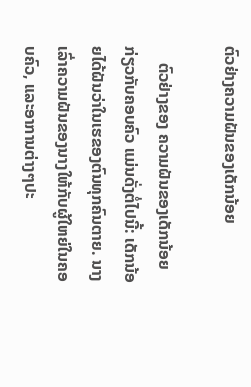ຕົວຢ່າງຄວາມຝັນຂອງເດັກນ້ອຍ

    ຕົວຢ່າງຂອງ ຄວາມຝັນຂອງເດັກນ້ອຍ ກ່ຽວກັບຄອບຄົວ ແມ່ນດັ່ງຕໍ່ໄປນີ້: ເດັກນ້ອຍໄດ້ຝັນວ່າໃນເຮຂອງຕົນທຸກຄົນຕາຍ. ນາງເລົ່າຄວາມຝັນຂອງນາງໃຫ້ກັບຜູ້ໃຫຍ່ໃນຄອບຄົວ, ແລະອາການຕ່າງໆປະ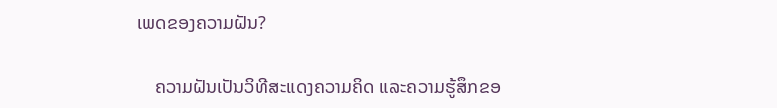ເພດຂອງຄວາມຝັນ?

    ຄວາມຝັນເປັນວິທີສະແດງຄວາມຄິດ ແລະຄວາມຮູ້ສຶກຂອ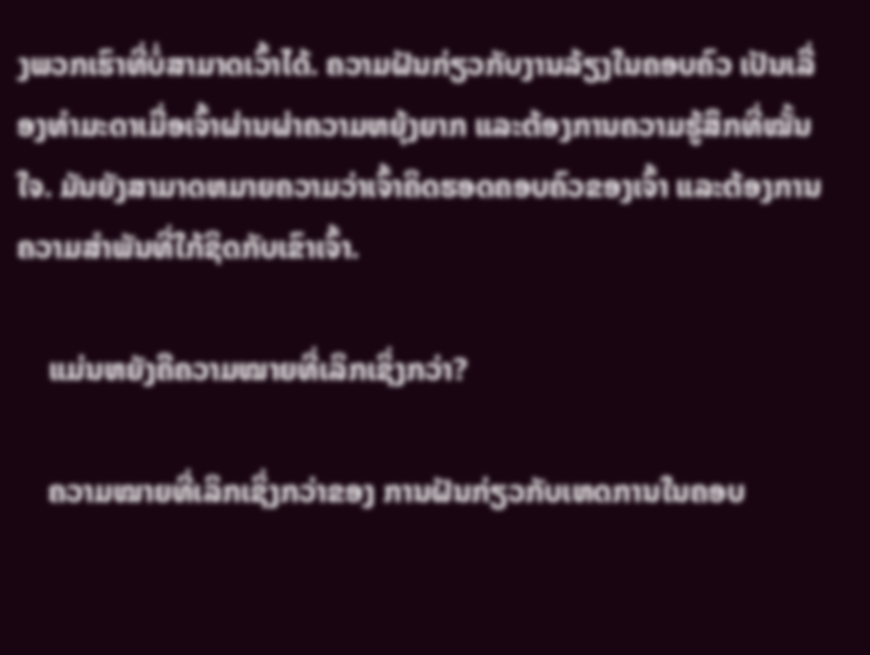ງພວກເຮົາທີ່ບໍ່ສາມາດເວົ້າໄດ້. ຄວາມຝັນກ່ຽວກັບງານລ້ຽງໃນຄອບຄົວ ເປັນເລື່ອງທຳມະດາເມື່ອເຈົ້າຜ່ານຜ່າຄວາມຫຍຸ້ງຍາກ ແລະຕ້ອງການຄວາມຮູ້ສຶກທີ່ໝັ້ນໃຈ. ມັນຍັງສາມາດຫມາຍຄວາມວ່າເຈົ້າຄິດຮອດຄອບຄົວຂອງເຈົ້າ ແລະຕ້ອງການຄວາມສຳພັນທີ່ໃກ້ຊິດກັບເຂົາເຈົ້າ.

    ແມ່ນຫຍັງຄືຄວາມໝາຍທີ່ເລິກເຊິ່ງກວ່າ?

    ຄວາມໝາຍທີ່ເລິກເຊິ່ງກວ່າຂອງ ການຝັນກ່ຽວກັບເຫດການໃນຄອບ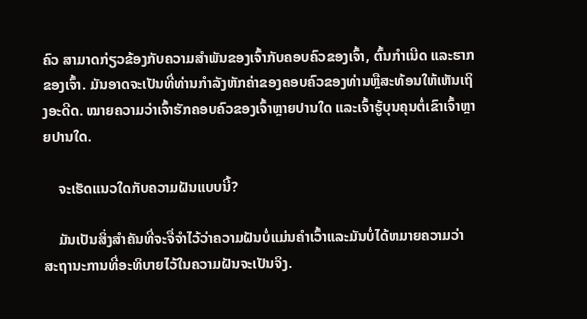ຄົວ ສາມາດກ່ຽວຂ້ອງກັບຄວາມສຳພັນຂອງເຈົ້າກັບຄອບຄົວຂອງເຈົ້າ, ຕົ້ນກຳເນີດ ແລະຮາກຂອງເຈົ້າ. ມັນອາດຈະເປັນທີ່ທ່ານກໍາລັງຫັກຄ່າຂອງຄອບຄົວຂອງທ່ານຫຼືສະທ້ອນໃຫ້ເຫັນເຖິງອະດີດ. ໝາຍຄວາມວ່າເຈົ້າຮັກຄອບຄົວຂອງເຈົ້າຫຼາຍປານໃດ ແລະເຈົ້າຮູ້ບຸນຄຸນຕໍ່ເຂົາເຈົ້າຫຼາຍປານໃດ.

    ຈະເຮັດແນວໃດກັບຄວາມຝັນແບບນີ້?

    ມັນເປັນສິ່ງສໍາຄັນທີ່ຈະຈື່ຈໍາໄວ້ວ່າຄວາມຝັນບໍ່ແມ່ນຄໍາເວົ້າແລະມັນບໍ່ໄດ້ຫມາຍຄວາມວ່າສະຖານະການທີ່ອະທິບາຍໄວ້ໃນຄວາມຝັນຈະເປັນຈິງ.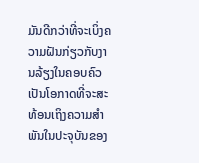ມັນດີກວ່າທີ່ຈະເບິ່ງຄວາມຝັນກ່ຽວກັບງານລ້ຽງໃນຄອບຄົວເປັນໂອກາດທີ່ຈະສະທ້ອນເຖິງຄວາມສໍາພັນໃນປະຈຸບັນຂອງ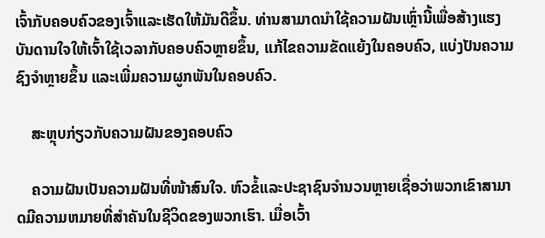ເຈົ້າກັບຄອບຄົວຂອງເຈົ້າແລະເຮັດໃຫ້ມັນດີຂຶ້ນ. ທ່ານສາມາດນໍາໃຊ້ຄວາມຝັນເຫຼົ່ານີ້ເພື່ອສ້າງແຮງບັນດານໃຈໃຫ້ເຈົ້າໃຊ້ເວລາກັບຄອບຄົວຫຼາຍຂຶ້ນ, ແກ້ໄຂຄວາມຂັດແຍ້ງໃນຄອບຄົວ, ແບ່ງປັນຄວາມຊົງຈໍາຫຼາຍຂຶ້ນ ແລະເພີ່ມຄວາມຜູກພັນໃນຄອບຄົວ.

    ສະຫຼຸບກ່ຽວກັບຄວາມຝັນຂອງຄອບຄົວ

    ຄວາມຝັນເປັນຄວາມຝັນທີ່ໜ້າສົນໃຈ. ຫົວຂໍ້ແລະປະຊາຊົນຈໍານວນຫຼາຍເຊື່ອວ່າພວກເຂົາສາມາດມີຄວາມຫມາຍທີ່ສໍາຄັນໃນຊີວິດຂອງພວກເຮົາ. ເມື່ອເວົ້າ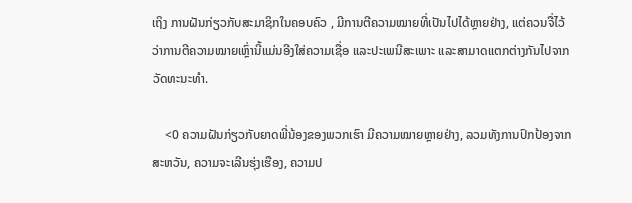ເຖິງ ການຝັນກ່ຽວກັບສະມາຊິກໃນຄອບຄົວ , ມີການຕີຄວາມໝາຍທີ່ເປັນໄປໄດ້ຫຼາຍຢ່າງ, ແຕ່ຄວນຈື່ໄວ້ວ່າການຕີຄວາມໝາຍເຫຼົ່ານີ້ແມ່ນອີງໃສ່ຄວາມເຊື່ອ ແລະປະເພນີສະເພາະ ແລະສາມາດແຕກຕ່າງກັນໄປຈາກວັດທະນະທຳ.

    <0 ຄວາມຝັນກ່ຽວກັບຍາດພີ່ນ້ອງຂອງພວກເຮົາ ມີຄວາມໝາຍຫຼາຍຢ່າງ, ລວມທັງການປົກປ້ອງຈາກສະຫວັນ, ຄວາມຈະເລີນຮຸ່ງເຮືອງ, ຄວາມປ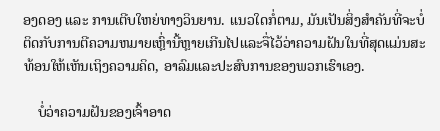ອງດອງ ແລະ ການເຕີບໃຫຍ່ທາງວິນຍານ. ແນວໃດກໍ່ຕາມ, ມັນເປັນສິ່ງສໍາຄັນທີ່ຈະບໍ່ຕິດກັບການຕີຄວາມຫມາຍເຫຼົ່ານີ້ຫຼາຍເກີນໄປແລະຈື່ໄວ້ວ່າຄວາມຝັນໃນທີ່ສຸດແມ່ນສະທ້ອນໃຫ້ເຫັນເຖິງຄວາມຄິດ, ອາລົມແລະປະສົບການຂອງພວກເຮົາເອງ.

    ບໍ່ວ່າຄວາມຝັນຂອງເຈົ້າອາດ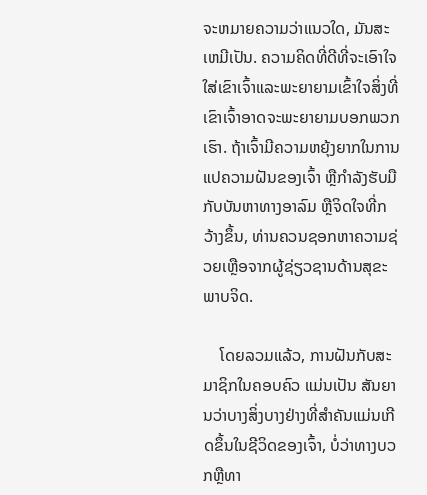ຈະຫມາຍຄວາມວ່າແນວໃດ, ມັນສະເຫມີເປັນ. ຄວາມຄິດທີ່ດີທີ່ຈະເອົາໃຈໃສ່ເຂົາເຈົ້າແລະພະຍາຍາມເຂົ້າໃຈສິ່ງທີ່ເຂົາເຈົ້າອາດຈະພະຍາຍາມບອກພວກເຮົາ. ຖ້າເຈົ້າມີຄວາມຫຍຸ້ງຍາກໃນການແປຄວາມຝັນຂອງເຈົ້າ ຫຼືກຳລັງຮັບມືກັບບັນຫາທາງອາລົມ ຫຼືຈິດໃຈທີ່ກວ້າງຂຶ້ນ, ທ່ານຄວນຊອກຫາຄວາມຊ່ວຍເຫຼືອຈາກຜູ້ຊ່ຽວຊານດ້ານສຸຂະພາບຈິດ.

    ໂດຍລວມແລ້ວ, ການຝັນກັບສະມາຊິກໃນຄອບຄົວ ແມ່ນເປັນ ສັນຍານວ່າບາງສິ່ງບາງຢ່າງທີ່ສໍາຄັນແມ່ນເກີດຂຶ້ນໃນຊີວິດຂອງເຈົ້າ, ບໍ່ວ່າທາງບວກຫຼືທາ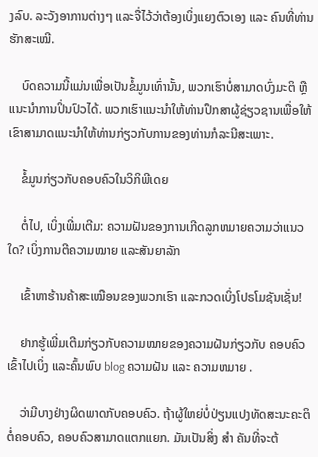ງລົບ. ລະວັງອາການຕ່າງໆ ແລະຈື່ໄວ້ວ່າຕ້ອງເບິ່ງແຍງຕົວເອງ ແລະ ຄົນທີ່ທ່ານຮັກສະເໝີ.

    ບົດຄວາມນີ້ແມ່ນເພື່ອເປັນຂໍ້ມູນເທົ່ານັ້ນ, ພວກເຮົາບໍ່ສາມາດບົ່ງມະຕິ ຫຼື ແນະນຳການປິ່ນປົວໄດ້. ພວກເຮົາແນະນໍາໃຫ້ທ່ານປຶກສາຜູ້ຊ່ຽວຊານເພື່ອໃຫ້ເຂົາສາມາດແນະນໍາໃຫ້ທ່ານກ່ຽວກັບການຂອງທ່ານກໍລະນີສະເພາະ.

    ຂໍ້ມູນກ່ຽວກັບຄອບຄົວໃນວິກິພີເດຍ

    ຕໍ່ໄປ, ເບິ່ງເພີ່ມເຕີມ: ຄວາມຝັນຂອງການເກີດລູກຫມາຍຄວາມວ່າແນວໃດ? ເບິ່ງການຕີຄວາມໝາຍ ແລະສັນຍາລັກ

    ເຂົ້າຫາຮ້ານຄ້າສະເໝືອນຂອງພວກເຮົາ ແລະກວດເບິ່ງໂປຣໂມຊັນເຊັ່ນ!

    ຢາກຮູ້ເພີ່ມເຕີມກ່ຽວກັບຄວາມໝາຍຂອງຄວາມຝັນກ່ຽວກັບ ຄອບຄົວ ເຂົ້າໄປເບິ່ງ ແລະຄົ້ນພົບ blog ຄວາມຝັນ ແລະ ຄວາມຫມາຍ .

    ວ່າມີບາງຢ່າງຜິດພາດກັບຄອບຄົວ. ຖ້າຜູ້ໃຫຍ່ບໍ່ປ່ຽນແປງທັດສະນະຄະຕິຕໍ່ຄອບຄົວ, ຄອບຄົວສາມາດແຕກແຍກ. ມັນເປັນສິ່ງ ສຳ ຄັນທີ່ຈະຕ້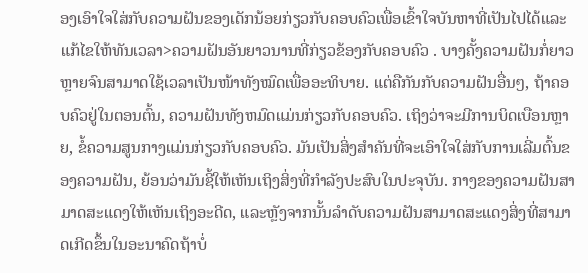ອງເອົາໃຈໃສ່ກັບຄວາມຝັນຂອງເດັກນ້ອຍກ່ຽວກັບຄອບຄົວເພື່ອເຂົ້າໃຈບັນຫາທີ່ເປັນໄປໄດ້ແລະແກ້ໄຂໃຫ້ທັນເວລາ>ຄວາມຝັນອັນຍາວນານທີ່ກ່ຽວຂ້ອງກັບຄອບຄົວ . ບາງຄັ້ງຄວາມຝັນກໍ່ຍາວຫຼາຍຈົນສາມາດໃຊ້ເວລາເປັນໜ້າທັງໝົດເພື່ອອະທິບາຍ. ແຕ່ຄືກັນກັບຄວາມຝັນອື່ນໆ, ຖ້າຄອບຄົວຢູ່ໃນຕອນຕົ້ນ, ຄວາມຝັນທັງຫມົດແມ່ນກ່ຽວກັບຄອບຄົວ. ເຖິງວ່າຈະມີການບິດເບືອນຫຼາຍ, ຂໍ້ຄວາມສູນກາງແມ່ນກ່ຽວກັບຄອບຄົວ. ມັນເປັນສິ່ງສໍາຄັນທີ່ຈະເອົາໃຈໃສ່ກັບການເລີ່ມຕົ້ນຂອງຄວາມຝັນ, ຍ້ອນວ່າມັນຊີ້ໃຫ້ເຫັນເຖິງສິ່ງທີ່ກໍາລັງປະສົບໃນປະຈຸບັນ. ກາງຂອງຄວາມຝັນສາມາດສະແດງໃຫ້ເຫັນເຖິງອະດີດ, ແລະຫຼັງຈາກນັ້ນລໍາດັບຄວາມຝັນສາມາດສະແດງສິ່ງທີ່ສາມາດເກີດຂຶ້ນໃນອະນາຄົດຖ້າບໍ່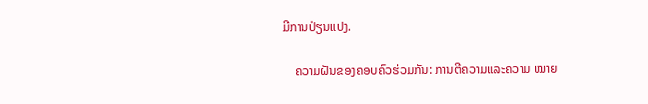ມີການປ່ຽນແປງ.

    ຄວາມຝັນຂອງຄອບຄົວຮ່ວມກັນ: ການຕີຄວາມແລະຄວາມ ໝາຍ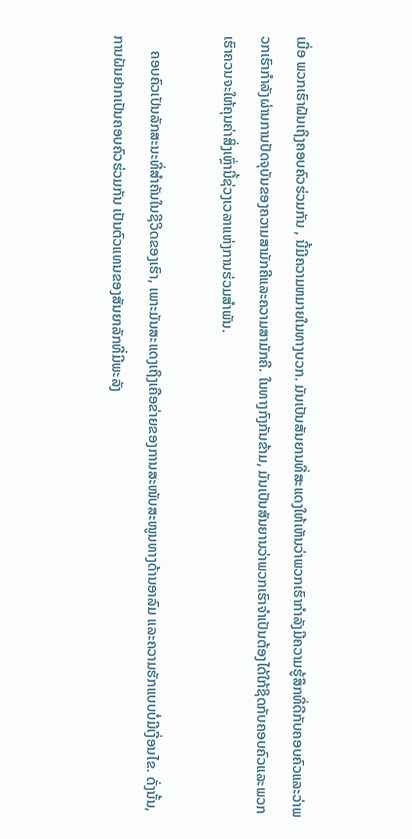ເມື່ອ ພວກເຮົາຝັນເຖິງຄອບຄົວຮ່ວມກັນ , ນີ້ມີຄວາມຫມາຍໃນທາງບວກ. ມັນເປັນສັນຍານທີ່ສະແດງໃຫ້ເຫັນວ່າພວກເຮົາກໍາລັງມີຄວາມຮູ້ສຶກທີ່ດີກັບຄອບຄົວແລະວ່າພວກເຮົາກໍາລັງຜ່ານການປັດຈຸບັນຂອງຄວາມສາມັກຄີແລະຄວາມສາມັກຄີ. ໃນທາງກົງກັນຂ້າມ, ມັນເປັນສັນຍານວ່າພວກເຮົາຈໍາເປັນຕ້ອງໄດ້ໃກ້ຊິດກັບຄອບຄົວແລະພວກເຮົາຄວນຈະໃຫ້ຄຸນຄ່າສິ່ງເຫຼົ່ານີ້ຊ່ວງເວລາແຫ່ງການຮ່ວມສຳພັນ.

    ຄອບຄົວເປັນລັກສະນະທີ່ສຳຄັນໃນຊີວິດຂອງເຮົາ, ເພາະມັນສະແດງເຖິງເຄືອຂ່າຍຂອງການສະໜັບສະໜູນທາງດ້ານອາລົມ ແລະຄວາມຮັກແບບບໍ່ມີເງື່ອນໄຂ. ດັ່ງນັ້ນ, ການຝັນຢາກເປັນຄອບຄົວຮ່ວມກັນ ເປັນຕົວແທນຂອງສັນຍາລັກທີ່ມີພະລັງ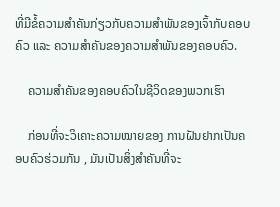ທີ່ມີຂໍ້ຄວາມສຳຄັນກ່ຽວກັບຄວາມສຳພັນຂອງເຈົ້າກັບຄອບຄົວ ແລະ ຄວາມສຳຄັນຂອງຄວາມສຳພັນຂອງຄອບຄົວ.

    ຄວາມສຳຄັນຂອງຄອບຄົວໃນຊີວິດຂອງພວກເຮົາ

    ກ່ອນທີ່ຈະວິເຄາະຄວາມໝາຍຂອງ ການຝັນຢາກເປັນຄອບຄົວຮ່ວມກັນ , ມັນເປັນສິ່ງສໍາຄັນທີ່ຈະ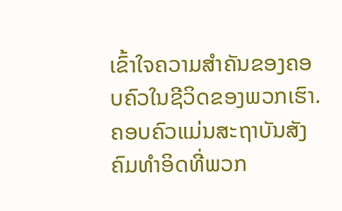ເຂົ້າໃຈຄວາມສໍາຄັນຂອງຄອບຄົວໃນຊີວິດຂອງພວກເຮົາ. ຄອບຄົວແມ່ນສະຖາບັນສັງຄົມທໍາອິດທີ່ພວກ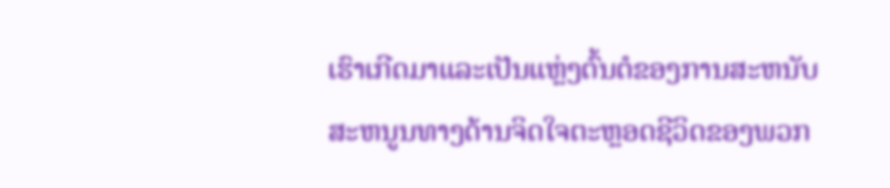ເຮົາເກີດມາແລະເປັນແຫຼ່ງຕົ້ນຕໍຂອງການສະຫນັບສະຫນູນທາງດ້ານຈິດໃຈຕະຫຼອດຊີວິດຂອງພວກ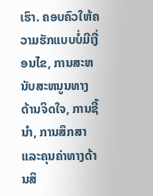ເຮົາ. ຄອບຄົວໃຫ້ຄວາມຮັກແບບບໍ່ມີເງື່ອນໄຂ, ການສະຫນັບສະຫນູນທາງດ້ານຈິດໃຈ, ການຊີ້ນໍາ, ການສຶກສາແລະຄຸນຄ່າທາງດ້ານສິ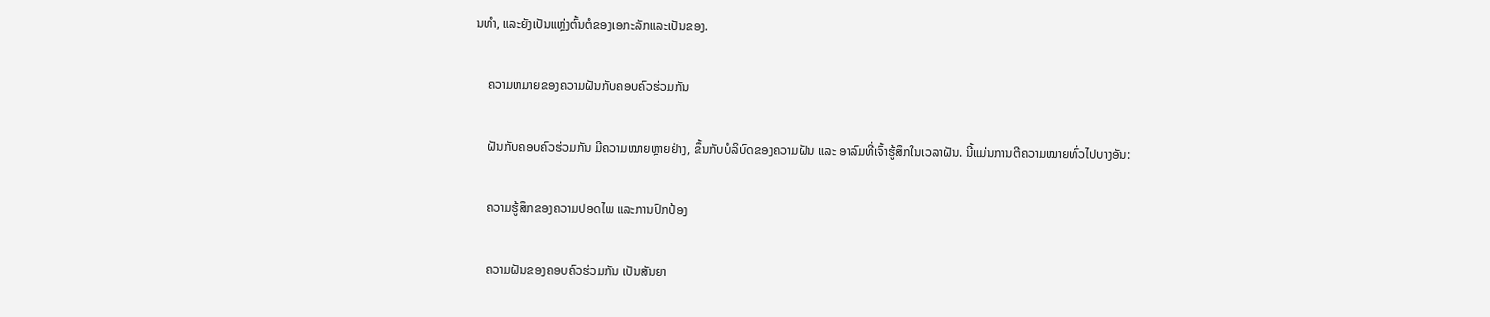ນທໍາ, ແລະຍັງເປັນແຫຼ່ງຕົ້ນຕໍຂອງເອກະລັກແລະເປັນຂອງ.

    ຄວາມຫມາຍຂອງຄວາມຝັນກັບຄອບຄົວຮ່ວມກັນ

    ຝັນກັບຄອບຄົວຮ່ວມກັນ ມີຄວາມໝາຍຫຼາຍຢ່າງ, ຂຶ້ນກັບບໍລິບົດຂອງຄວາມຝັນ ແລະ ອາລົມທີ່ເຈົ້າຮູ້ສຶກໃນເວລາຝັນ. ນີ້ແມ່ນການຕີຄວາມໝາຍທົ່ວໄປບາງອັນ:

    ຄວາມຮູ້ສຶກຂອງຄວາມປອດໄພ ແລະການປົກປ້ອງ

    ຄວາມຝັນຂອງຄອບຄົວຮ່ວມກັນ ເປັນສັນຍາ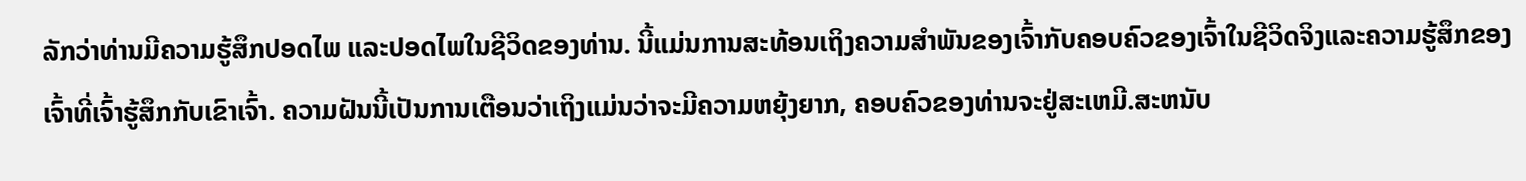ລັກວ່າທ່ານມີຄວາມຮູ້ສຶກປອດໄພ ແລະປອດໄພໃນຊີວິດຂອງທ່ານ. ນີ້ແມ່ນການສະທ້ອນເຖິງຄວາມສໍາພັນຂອງເຈົ້າກັບຄອບຄົວຂອງເຈົ້າໃນຊີວິດຈິງແລະຄວາມຮູ້ສຶກຂອງເຈົ້າທີ່ເຈົ້າຮູ້ສຶກກັບເຂົາເຈົ້າ. ຄວາມຝັນນີ້ເປັນການເຕືອນວ່າເຖິງແມ່ນວ່າຈະມີຄວາມຫຍຸ້ງຍາກ, ຄອບຄົວຂອງທ່ານຈະຢູ່ສະເຫມີ.ສະຫນັບ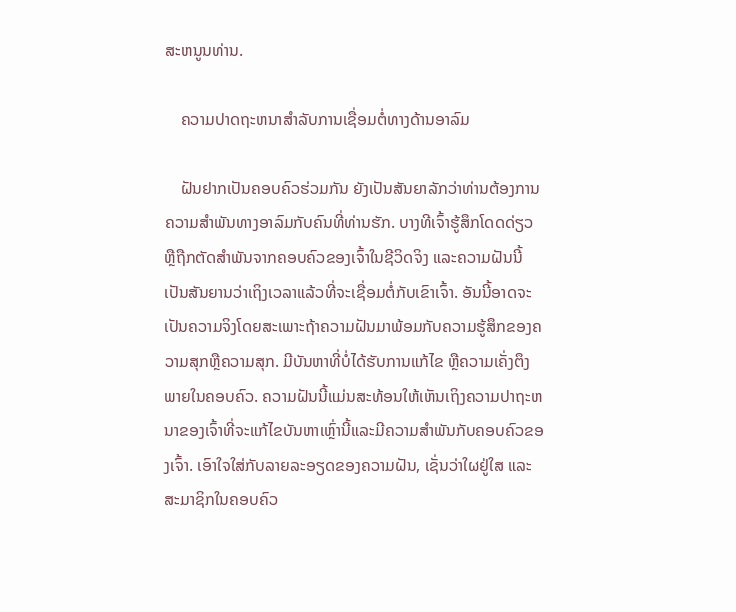ສະຫນູນທ່ານ.

    ຄວາມປາດຖະຫນາສໍາລັບການເຊື່ອມຕໍ່ທາງດ້ານອາລົມ

    ຝັນຢາກເປັນຄອບຄົວຮ່ວມກັນ ຍັງເປັນສັນຍາລັກວ່າທ່ານຕ້ອງການຄວາມສໍາພັນທາງອາລົມກັບຄົນທີ່ທ່ານຮັກ. ບາງທີເຈົ້າຮູ້ສຶກໂດດດ່ຽວ ຫຼືຖືກຕັດສຳພັນຈາກຄອບຄົວຂອງເຈົ້າໃນຊີວິດຈິງ ແລະຄວາມຝັນນີ້ເປັນສັນຍານວ່າເຖິງເວລາແລ້ວທີ່ຈະເຊື່ອມຕໍ່ກັບເຂົາເຈົ້າ. ອັນນີ້ອາດຈະເປັນຄວາມຈິງໂດຍສະເພາະຖ້າຄວາມຝັນມາພ້ອມກັບຄວາມຮູ້ສຶກຂອງຄວາມສຸກຫຼືຄວາມສຸກ. ມີບັນຫາທີ່ບໍ່ໄດ້ຮັບການແກ້ໄຂ ຫຼືຄວາມເຄັ່ງຕຶງພາຍໃນຄອບຄົວ. ຄວາມຝັນນີ້ແມ່ນສະທ້ອນໃຫ້ເຫັນເຖິງຄວາມປາຖະຫນາຂອງເຈົ້າທີ່ຈະແກ້ໄຂບັນຫາເຫຼົ່ານີ້ແລະມີຄວາມສໍາພັນກັບຄອບຄົວຂອງເຈົ້າ. ເອົາໃຈໃສ່ກັບລາຍລະອຽດຂອງຄວາມຝັນ, ເຊັ່ນວ່າໃຜຢູ່ໃສ ແລະ ສະມາຊິກໃນຄອບຄົວ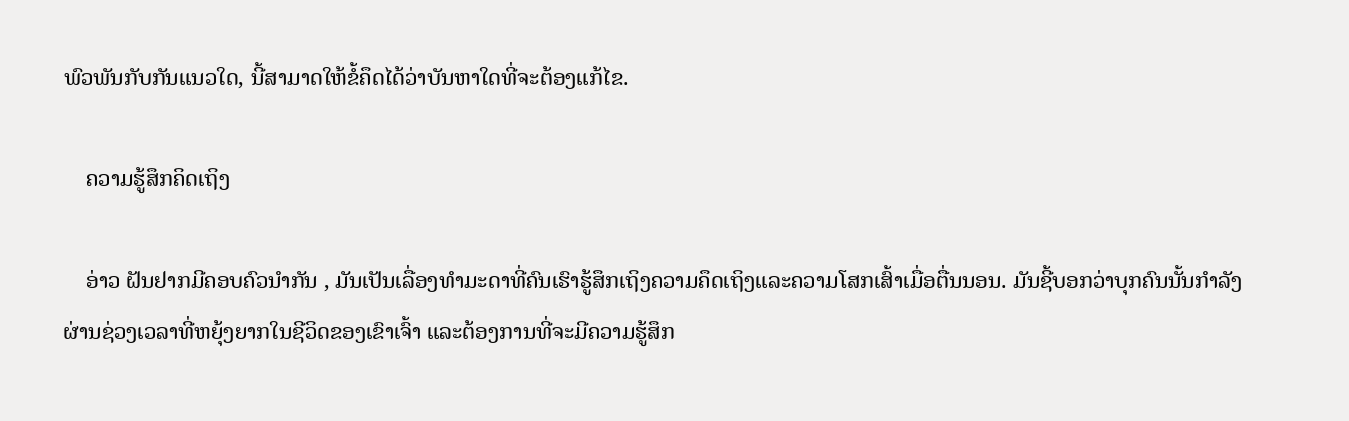ພົວພັນກັບກັນແນວໃດ, ນີ້ສາມາດໃຫ້ຂໍ້ຄຶດໄດ້ວ່າບັນຫາໃດທີ່ຈະຕ້ອງແກ້ໄຂ.

    ຄວາມຮູ້ສຶກຄິດເຖິງ

    ອ່າວ ຝັນຢາກມີຄອບຄົວນຳກັນ , ມັນເປັນເລື່ອງທຳມະດາທີ່ຄົນເຮົາຮູ້ສຶກເຖິງຄວາມຄຶດເຖິງແລະຄວາມໂສກເສົ້າເມື່ອຕື່ນນອນ. ມັນຊີ້ບອກວ່າບຸກຄົນນັ້ນກໍາລັງຜ່ານຊ່ວງເວລາທີ່ຫຍຸ້ງຍາກໃນຊີວິດຂອງເຂົາເຈົ້າ ແລະຕ້ອງການທີ່ຈະມີຄວາມຮູ້ສຶກ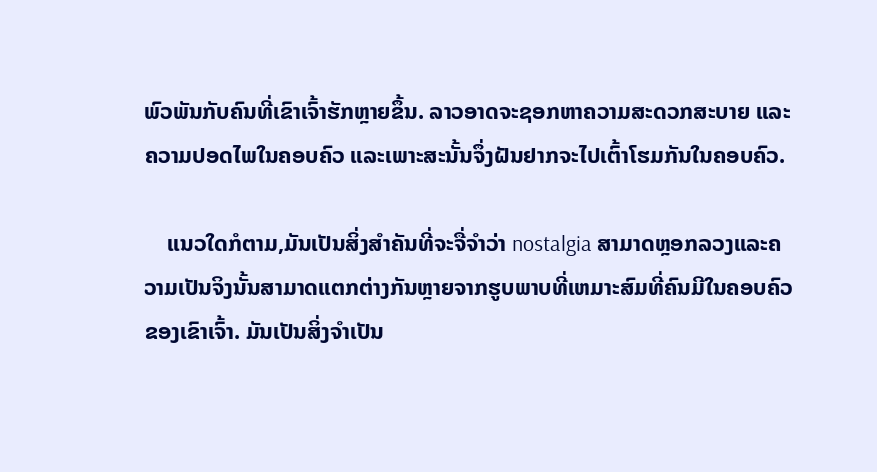ພົວພັນກັບຄົນທີ່ເຂົາເຈົ້າຮັກຫຼາຍຂຶ້ນ. ລາວອາດຈະຊອກຫາຄວາມສະດວກສະບາຍ ແລະຄວາມປອດໄພໃນຄອບຄົວ ແລະເພາະສະນັ້ນຈຶ່ງຝັນຢາກຈະໄປເຕົ້າໂຮມກັນໃນຄອບຄົວ.

    ແນວໃດກໍຕາມ,ມັນເປັນສິ່ງສໍາຄັນທີ່ຈະຈື່ຈໍາວ່າ nostalgia ສາມາດຫຼອກລວງແລະຄວາມເປັນຈິງນັ້ນສາມາດແຕກຕ່າງກັນຫຼາຍຈາກຮູບພາບທີ່ເຫມາະສົມທີ່ຄົນມີໃນຄອບຄົວຂອງເຂົາເຈົ້າ. ມັນເປັນສິ່ງຈໍາເປັນ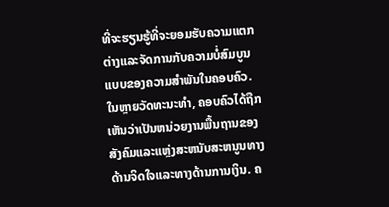ທີ່ຈະຮຽນຮູ້ທີ່ຈະຍອມຮັບຄວາມແຕກຕ່າງແລະຈັດການກັບຄວາມບໍ່ສົມບູນແບບຂອງຄວາມສໍາພັນໃນຄອບຄົວ. ໃນຫຼາຍວັດທະນະທໍາ, ຄອບຄົວໄດ້ຖືກເຫັນວ່າເປັນຫນ່ວຍງານພື້ນຖານຂອງສັງຄົມແລະແຫຼ່ງສະຫນັບສະຫນູນທາງດ້ານຈິດໃຈແລະທາງດ້ານການເງິນ. ຄ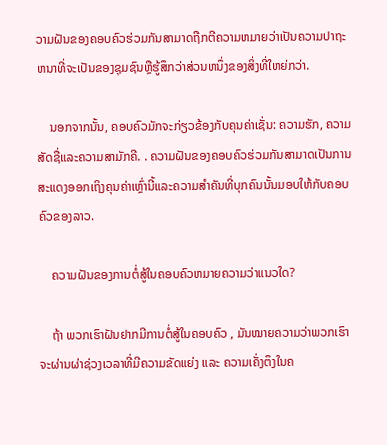ວາມຝັນຂອງຄອບຄົວຮ່ວມກັນສາມາດຖືກຕີຄວາມຫມາຍວ່າເປັນຄວາມປາຖະຫນາທີ່ຈະເປັນຂອງຊຸມຊົນຫຼືຮູ້ສຶກວ່າສ່ວນຫນຶ່ງຂອງສິ່ງທີ່ໃຫຍ່ກວ່າ.

    ນອກຈາກນັ້ນ, ຄອບຄົວມັກຈະກ່ຽວຂ້ອງກັບຄຸນຄ່າເຊັ່ນ: ຄວາມຮັກ, ຄວາມສັດຊື່ແລະຄວາມສາມັກຄີ. . ຄວາມຝັນຂອງຄອບຄົວຮ່ວມກັນສາມາດເປັນການສະແດງອອກເຖິງຄຸນຄ່າເຫຼົ່ານີ້ແລະຄວາມສໍາຄັນທີ່ບຸກຄົນນັ້ນມອບໃຫ້ກັບຄອບຄົວຂອງລາວ.

    ຄວາມຝັນຂອງການຕໍ່ສູ້ໃນຄອບຄົວຫມາຍຄວາມວ່າແນວໃດ?

    ຖ້າ ພວກເຮົາຝັນຢາກມີການຕໍ່ສູ້ໃນຄອບຄົວ , ມັນໝາຍຄວາມວ່າພວກເຮົາຈະຜ່ານຜ່າຊ່ວງເວລາທີ່ມີຄວາມຂັດແຍ່ງ ແລະ ຄວາມເຄັ່ງຕຶງໃນຄ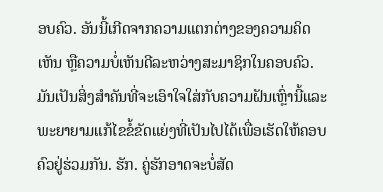ອບຄົວ. ອັນນີ້ເກີດຈາກຄວາມແຕກຕ່າງຂອງຄວາມຄິດເຫັນ ຫຼືຄວາມບໍ່ເຫັນດີລະຫວ່າງສະມາຊິກໃນຄອບຄົວ. ມັນເປັນສິ່ງສໍາຄັນທີ່ຈະເອົາໃຈໃສ່ກັບຄວາມຝັນເຫຼົ່ານີ້ແລະພະຍາຍາມແກ້ໄຂຂໍ້ຂັດແຍ່ງທີ່ເປັນໄປໄດ້ເພື່ອເຮັດໃຫ້ຄອບຄົວຢູ່ຮ່ວມກັນ. ຮັກ. ຄູ່ຮັກອາດຈະບໍ່ສັດ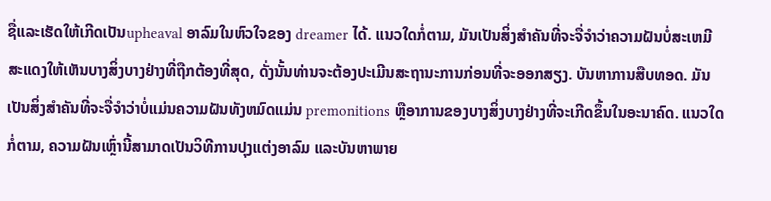ຊື່ແລະເຮັດໃຫ້ເກີດເປັນupheaval ອາລົມໃນຫົວໃຈຂອງ dreamer ໄດ້. ແນວໃດກໍ່ຕາມ, ມັນເປັນສິ່ງສໍາຄັນທີ່ຈະຈື່ຈໍາວ່າຄວາມຝັນບໍ່ສະເຫມີສະແດງໃຫ້ເຫັນບາງສິ່ງບາງຢ່າງທີ່ຖືກຕ້ອງທີ່ສຸດ, ດັ່ງນັ້ນທ່ານຈະຕ້ອງປະເມີນສະຖານະການກ່ອນທີ່ຈະອອກສຽງ. ບັນຫາການສືບທອດ. ມັນເປັນສິ່ງສໍາຄັນທີ່ຈະຈື່ຈໍາວ່າບໍ່ແມ່ນຄວາມຝັນທັງຫມົດແມ່ນ premonitions ຫຼືອາການຂອງບາງສິ່ງບາງຢ່າງທີ່ຈະເກີດຂຶ້ນໃນອະນາຄົດ. ແນວໃດກໍ່ຕາມ, ຄວາມຝັນເຫຼົ່ານີ້ສາມາດເປັນວິທີການປຸງແຕ່ງອາລົມ ແລະບັນຫາພາຍ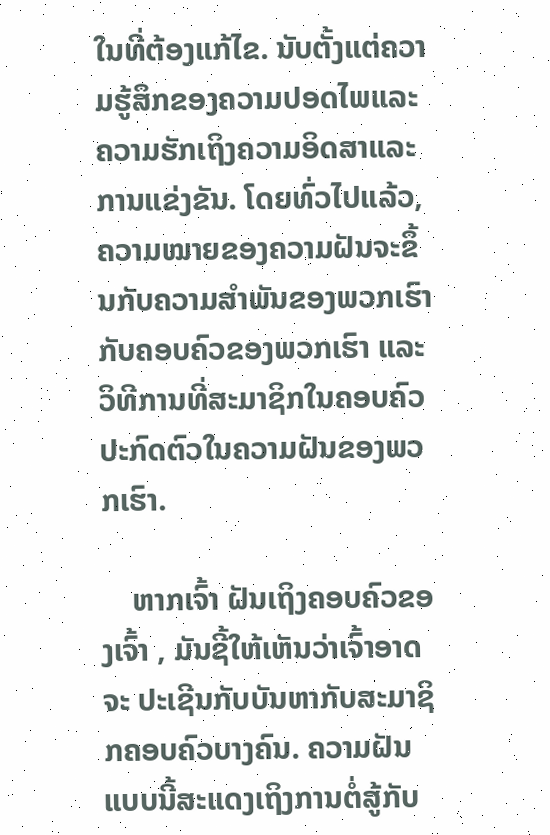ໃນທີ່ຕ້ອງແກ້ໄຂ. ນັບຕັ້ງແຕ່ຄວາມຮູ້ສຶກຂອງຄວາມປອດໄພແລະຄວາມຮັກເຖິງຄວາມອິດສາແລະການແຂ່ງຂັນ. ໂດຍທົ່ວໄປແລ້ວ, ຄວາມໝາຍຂອງຄວາມຝັນຈະຂຶ້ນກັບຄວາມສຳພັນຂອງພວກເຮົາກັບຄອບຄົວຂອງພວກເຮົາ ແລະວິທີການທີ່ສະມາຊິກໃນຄອບຄົວປະກົດຕົວໃນຄວາມຝັນຂອງພວກເຮົາ.

    ຫາກເຈົ້າ ຝັນເຖິງຄອບຄົວຂອງເຈົ້າ , ມັນຊີ້ໃຫ້ເຫັນວ່າເຈົ້າອາດຈະ ປະເຊີນກັບບັນຫາກັບສະມາຊິກຄອບຄົວບາງຄົນ. ຄວາມຝັນແບບນີ້ສະແດງເຖິງການຕໍ່ສູ້ກັບ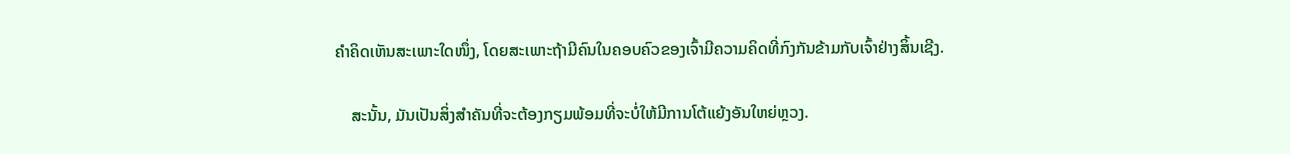ຄຳຄິດເຫັນສະເພາະໃດໜຶ່ງ, ໂດຍສະເພາະຖ້າມີຄົນໃນຄອບຄົວຂອງເຈົ້າມີຄວາມຄິດທີ່ກົງກັນຂ້າມກັບເຈົ້າຢ່າງສິ້ນເຊີງ.

    ສະນັ້ນ, ມັນເປັນສິ່ງສຳຄັນທີ່ຈະຕ້ອງກຽມພ້ອມທີ່ຈະບໍ່ໃຫ້ມີການໂຕ້ແຍ້ງອັນໃຫຍ່ຫຼວງ.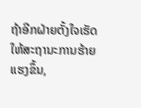ຖ້າອີກຝ່າຍຕັ້ງໃຈເຮັດໃຫ້ສະຖານະການຮ້າຍແຮງຂຶ້ນ,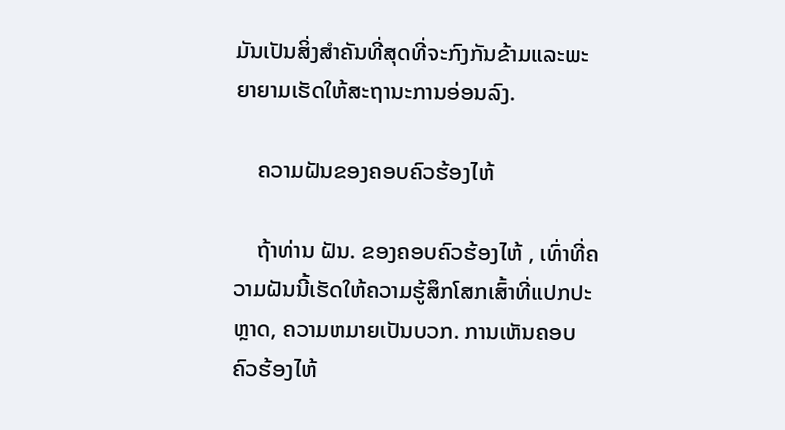ມັນເປັນສິ່ງສໍາຄັນທີ່ສຸດທີ່ຈະກົງກັນຂ້າມແລະພະຍາຍາມເຮັດໃຫ້ສະຖານະການອ່ອນລົງ.

    ຄວາມຝັນຂອງຄອບຄົວຮ້ອງໄຫ້

    ຖ້າທ່ານ ຝັນ. ຂອງຄອບຄົວຮ້ອງໄຫ້ , ເທົ່າທີ່ຄວາມຝັນນີ້ເຮັດໃຫ້ຄວາມຮູ້ສຶກໂສກເສົ້າທີ່ແປກປະຫຼາດ, ຄວາມຫມາຍເປັນບວກ. ການເຫັນຄອບຄົວຮ້ອງໄຫ້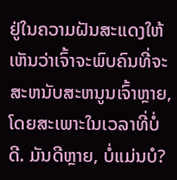ຢູ່ໃນຄວາມຝັນສະແດງໃຫ້ເຫັນວ່າເຈົ້າຈະພົບຄົນທີ່ຈະສະຫນັບສະຫນູນເຈົ້າຫຼາຍ, ໂດຍສະເພາະໃນເວລາທີ່ບໍ່ດີ. ມັນດີຫຼາຍ, ບໍ່ແມ່ນບໍ?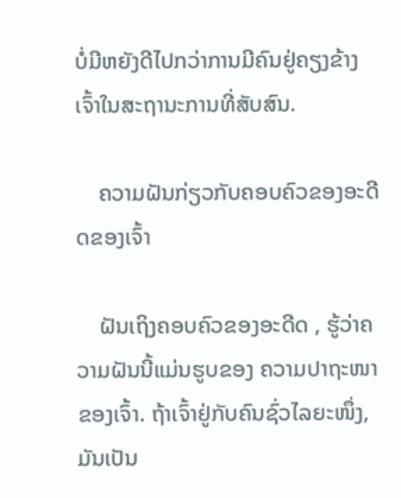ບໍ່ມີຫຍັງດີໄປກວ່າການມີຄົນຢູ່ຄຽງຂ້າງເຈົ້າໃນສະຖານະການທີ່ສັບສົນ.

    ຄວາມຝັນກ່ຽວກັບຄອບຄົວຂອງອະດີດຂອງເຈົ້າ

    ຝັນເຖິງຄອບຄົວຂອງອະດີດ , ຮູ້ວ່າຄວາມຝັນນີ້ແມ່ນຮູບຂອງ ຄວາມປາຖະໜາຂອງເຈົ້າ. ຖ້າເຈົ້າຢູ່ກັບຄົນຊົ່ວໄລຍະໜຶ່ງ, ມັນເປັນ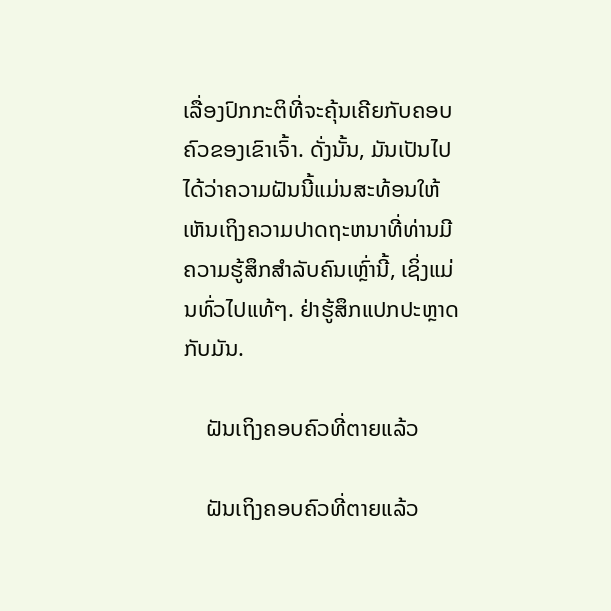ເລື່ອງປົກກະຕິທີ່ຈະຄຸ້ນເຄີຍກັບຄອບຄົວຂອງເຂົາເຈົ້າ. ດັ່ງນັ້ນ, ມັນເປັນໄປໄດ້ວ່າຄວາມຝັນນີ້ແມ່ນສະທ້ອນໃຫ້ເຫັນເຖິງຄວາມປາດຖະຫນາທີ່ທ່ານມີຄວາມຮູ້ສຶກສໍາລັບຄົນເຫຼົ່ານີ້, ເຊິ່ງແມ່ນທົ່ວໄປແທ້ໆ. ຢ່າຮູ້ສຶກແປກປະຫຼາດກັບມັນ.

    ຝັນເຖິງຄອບຄົວທີ່ຕາຍແລ້ວ

    ຝັນເຖິງຄອບຄົວທີ່ຕາຍແລ້ວ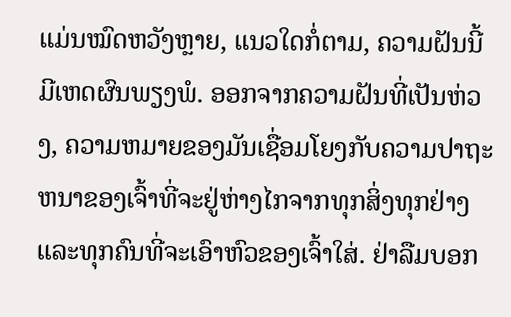ແມ່ນໝົດຫວັງຫຼາຍ, ແນວໃດກໍ່ຕາມ, ຄວາມຝັນນີ້ມີເຫດຜົນພຽງພໍ. ອອກຈາກຄວາມຝັນທີ່ເປັນຫ່ວງ, ຄວາມຫມາຍຂອງມັນເຊື່ອມໂຍງກັບຄວາມປາຖະຫນາຂອງເຈົ້າທີ່ຈະຢູ່ຫ່າງໄກຈາກທຸກສິ່ງທຸກຢ່າງແລະທຸກຄົນທີ່ຈະເອົາຫົວຂອງເຈົ້າໃສ່. ຢ່າລືມບອກ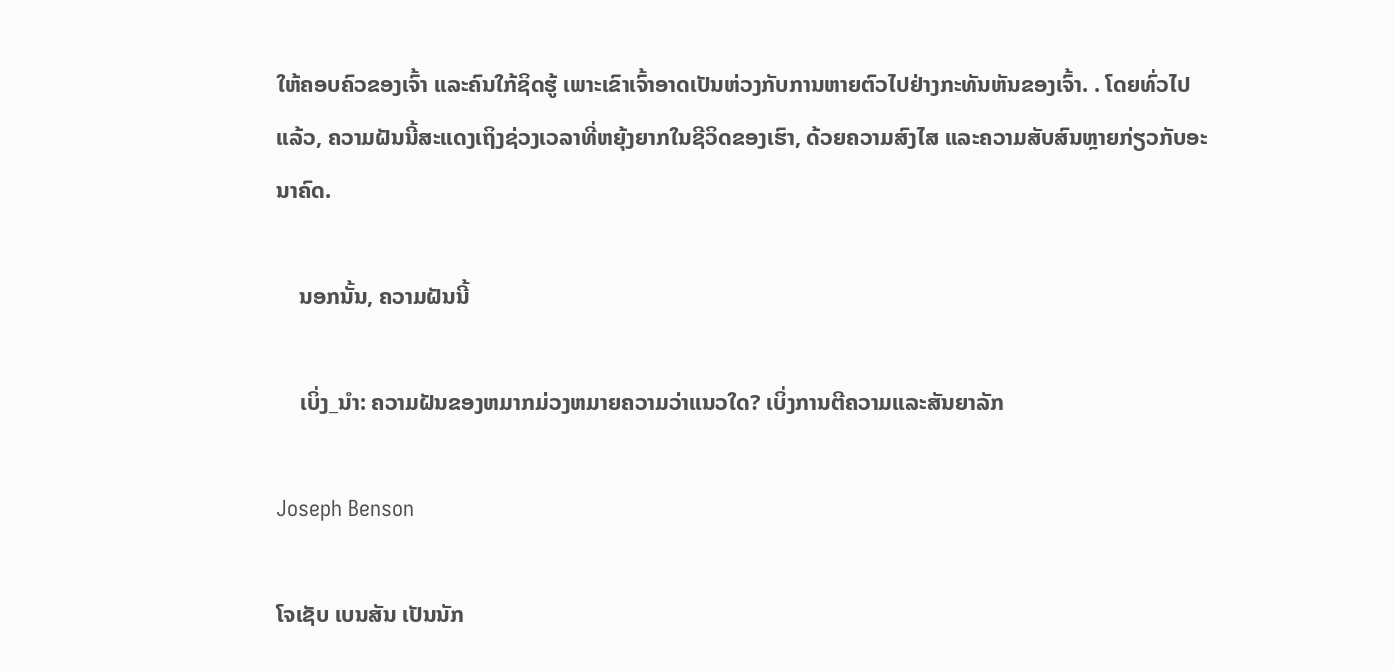ໃຫ້ຄອບຄົວຂອງເຈົ້າ ແລະຄົນໃກ້ຊິດຮູ້ ເພາະເຂົາເຈົ້າອາດເປັນຫ່ວງກັບການຫາຍຕົວໄປຢ່າງກະທັນຫັນຂອງເຈົ້າ. . ໂດຍທົ່ວໄປແລ້ວ, ຄວາມຝັນນີ້ສະແດງເຖິງຊ່ວງເວລາທີ່ຫຍຸ້ງຍາກໃນຊີວິດຂອງເຮົາ, ດ້ວຍຄວາມສົງໄສ ແລະຄວາມສັບສົນຫຼາຍກ່ຽວກັບອະນາຄົດ.

    ນອກນັ້ນ, ຄວາມຝັນນີ້

    ເບິ່ງ_ນຳ: ຄວາມຝັນຂອງຫມາກມ່ວງຫມາຍຄວາມວ່າແນວໃດ? ເບິ່ງການຕີຄວາມແລະສັນຍາລັກ

Joseph Benson

ໂຈເຊັບ ເບນສັນ ເປັນນັກ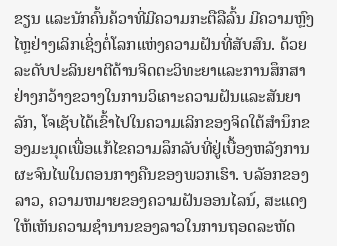ຂຽນ ແລະນັກຄົ້ນຄ້ວາທີ່ມີຄວາມກະຕືລືລົ້ນ ມີຄວາມຫຼົງໄຫຼຢ່າງເລິກເຊິ່ງຕໍ່ໂລກແຫ່ງຄວາມຝັນທີ່ສັບສົນ. ດ້ວຍລະດັບປະລິນຍາຕີດ້ານຈິດຕະວິທະຍາແລະການສຶກສາຢ່າງກວ້າງຂວາງໃນການວິເຄາະຄວາມຝັນແລະສັນຍາລັກ, ໂຈເຊັບໄດ້ເຂົ້າໄປໃນຄວາມເລິກຂອງຈິດໃຕ້ສໍານຶກຂອງມະນຸດເພື່ອແກ້ໄຂຄວາມລຶກລັບທີ່ຢູ່ເບື້ອງຫລັງການຜະຈົນໄພໃນຕອນກາງຄືນຂອງພວກເຮົາ. ບລັອກຂອງລາວ, ຄວາມຫມາຍຂອງຄວາມຝັນອອນໄລນ໌, ສະແດງໃຫ້ເຫັນຄວາມຊໍານານຂອງລາວໃນການຖອດລະຫັດ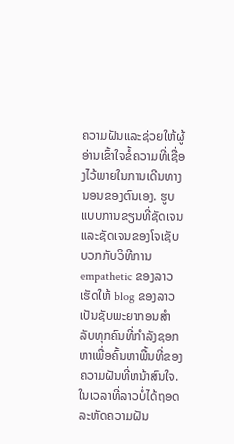ຄວາມຝັນແລະຊ່ວຍໃຫ້ຜູ້ອ່ານເຂົ້າໃຈຂໍ້ຄວາມທີ່ເຊື່ອງໄວ້ພາຍໃນການເດີນທາງນອນຂອງຕົນເອງ. ຮູບແບບການຂຽນທີ່ຊັດເຈນແລະຊັດເຈນຂອງໂຈເຊັບບວກກັບວິທີການ empathetic ຂອງລາວເຮັດໃຫ້ blog ຂອງລາວເປັນຊັບພະຍາກອນສໍາລັບທຸກຄົນທີ່ກໍາລັງຊອກຫາເພື່ອຄົ້ນຫາພື້ນທີ່ຂອງຄວາມຝັນທີ່ຫນ້າສົນໃຈ. ໃນເວລາທີ່ລາວບໍ່ໄດ້ຖອດລະຫັດຄວາມຝັນ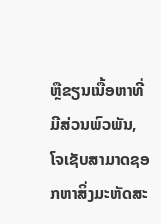ຫຼືຂຽນເນື້ອຫາທີ່ມີສ່ວນພົວພັນ, ໂຈເຊັບສາມາດຊອກຫາສິ່ງມະຫັດສະ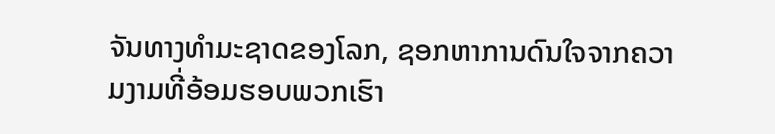ຈັນທາງທໍາມະຊາດຂອງໂລກ, ຊອກຫາການດົນໃຈຈາກຄວາມງາມທີ່ອ້ອມຮອບພວກເຮົາ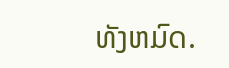ທັງຫມົດ.